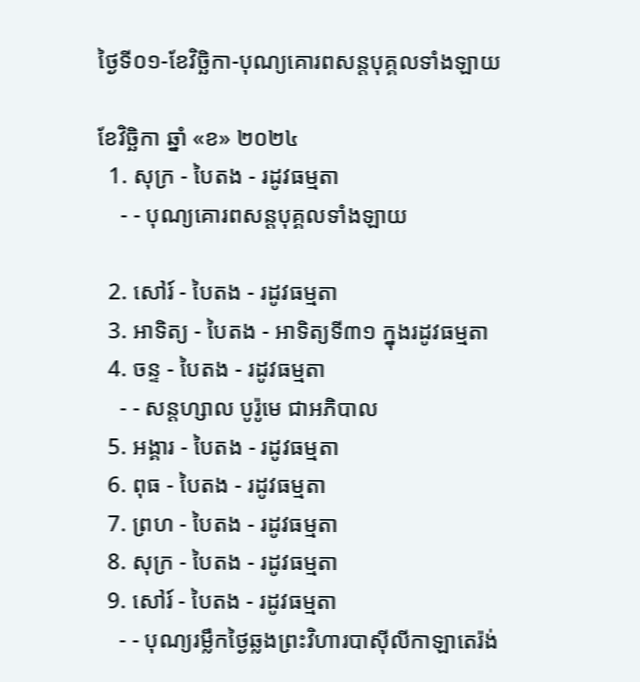ថ្ងៃទី០១-ខែវិច្ឆិកា-បុណ្យគោរពសន្ដបុគ្គលទាំងឡាយ

ខែវិច្ឆិកា ឆ្នាំ «ខ» ២០២៤
  1. សុក្រ - បៃតង - រដូវធម្មតា
    - - បុណ្យគោរពសន្ដបុគ្គលទាំងឡាយ

  2. សៅរ៍ - បៃតង - រដូវធម្មតា
  3. អាទិត្យ - បៃតង - អាទិត្យទី៣១ ក្នុងរដូវធម្មតា
  4. ចន្ទ - បៃតង - រដូវធម្មតា
    - - សន្ដហ្សាល បូរ៉ូមេ ជាអភិបាល
  5. អង្គារ - បៃតង - រដូវធម្មតា
  6. ពុធ - បៃតង - រដូវធម្មតា
  7. ព្រហ - បៃតង - រដូវធម្មតា
  8. សុក្រ - បៃតង - រដូវធម្មតា
  9. សៅរ៍ - បៃតង - រដូវធម្មតា
    - - បុណ្យរម្លឹកថ្ងៃឆ្លងព្រះវិហារបាស៊ីលីកាឡាតេរ៉ង់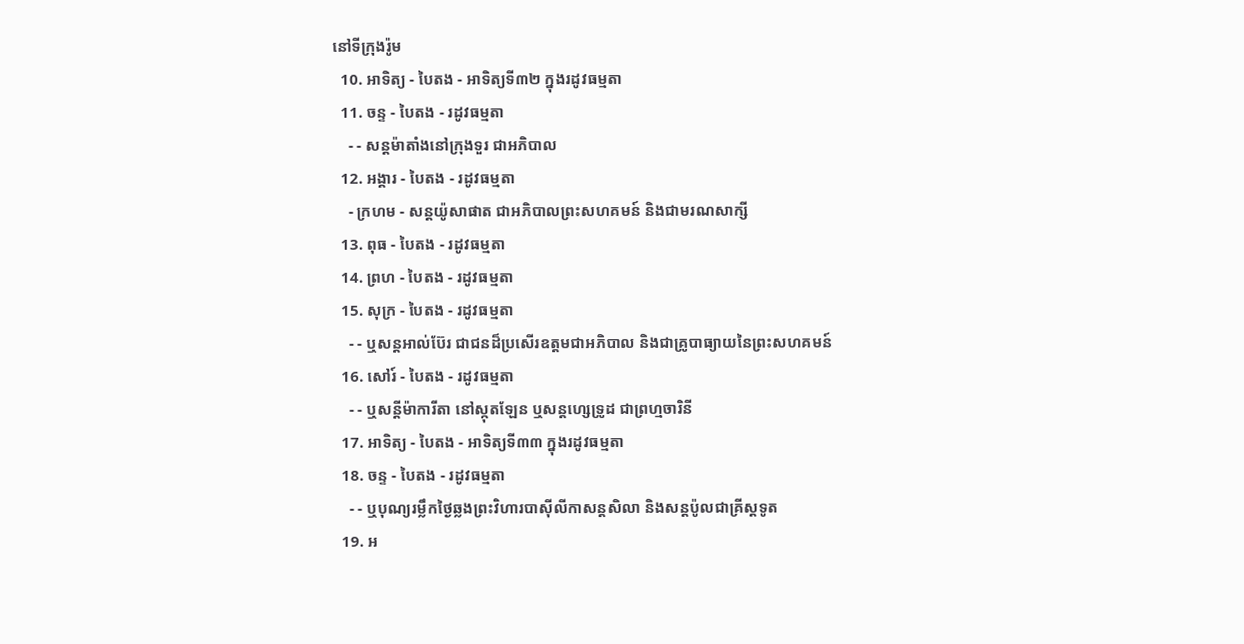នៅទីក្រុងរ៉ូម
  10. អាទិត្យ - បៃតង - អាទិត្យទី៣២ ក្នុងរដូវធម្មតា
  11. ចន្ទ - បៃតង - រដូវធម្មតា
    - - សន្ដម៉ាតាំងនៅក្រុងទួរ ជាអភិបាល
  12. អង្គារ - បៃតង - រដូវធម្មតា
    - ក្រហម - សន្ដយ៉ូសាផាត ជាអភិបាលព្រះសហគមន៍ និងជាមរណសាក្សី
  13. ពុធ - បៃតង - រដូវធម្មតា
  14. ព្រហ - បៃតង - រដូវធម្មតា
  15. សុក្រ - បៃតង - រដូវធម្មតា
    - - ឬសន្ដអាល់ប៊ែរ ជាជនដ៏ប្រសើរឧត្ដមជាអភិបាល និងជាគ្រូបាធ្យាយនៃព្រះសហគមន៍
  16. សៅរ៍ - បៃតង - រដូវធម្មតា
    - - ឬសន្ដីម៉ាការីតា នៅស្កុតឡែន ឬសន្ដហ្សេទ្រូដ ជាព្រហ្មចារិនី
  17. អាទិត្យ - បៃតង - អាទិត្យទី៣៣ ក្នុងរដូវធម្មតា
  18. ចន្ទ - បៃតង - រដូវធម្មតា
    - - ឬបុណ្យរម្លឹកថ្ងៃឆ្លងព្រះវិហារបាស៊ីលីកាសន្ដសិលា និងសន្ដប៉ូលជាគ្រីស្ដទូត
  19. អ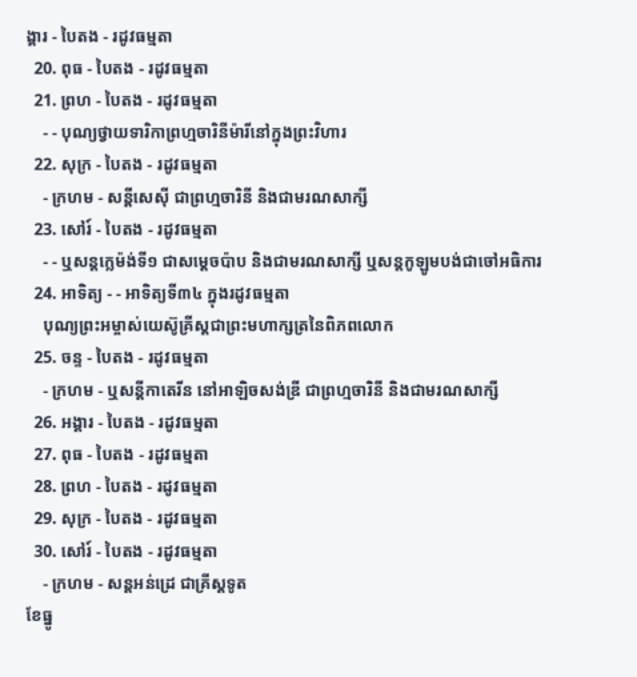ង្គារ - បៃតង - រដូវធម្មតា
  20. ពុធ - បៃតង - រដូវធម្មតា
  21. ព្រហ - បៃតង - រដូវធម្មតា
    - - បុណ្យថ្វាយទារិកាព្រហ្មចារិនីម៉ារីនៅក្នុងព្រះវិហារ
  22. សុក្រ - បៃតង - រដូវធម្មតា
    - ក្រហម - សន្ដីសេស៊ី ជាព្រហ្មចារិនី និងជាមរណសាក្សី
  23. សៅរ៍ - បៃតង - រដូវធម្មតា
    - - ឬសន្ដក្លេម៉ង់ទី១ ជាសម្ដេចប៉ាប និងជាមរណសាក្សី ឬសន្ដកូឡូមបង់ជាចៅអធិការ
  24. អាទិត្យ - - អាទិត្យទី៣៤ ក្នុងរដូវធម្មតា
    បុណ្យព្រះអម្ចាស់យេស៊ូគ្រីស្ដជាព្រះមហាក្សត្រនៃពិភពលោក
  25. ចន្ទ - បៃតង - រដូវធម្មតា
    - ក្រហម - ឬសន្ដីកាតេរីន នៅអាឡិចសង់ឌ្រី ជាព្រហ្មចារិនី និងជាមរណសាក្សី
  26. អង្គារ - បៃតង - រដូវធម្មតា
  27. ពុធ - បៃតង - រដូវធម្មតា
  28. ព្រហ - បៃតង - រដូវធម្មតា
  29. សុក្រ - បៃតង - រដូវធម្មតា
  30. សៅរ៍ - បៃតង - រដូវធម្មតា
    - ក្រហម - សន្ដអន់ដ្រេ ជាគ្រីស្ដទូត
ខែធ្នូ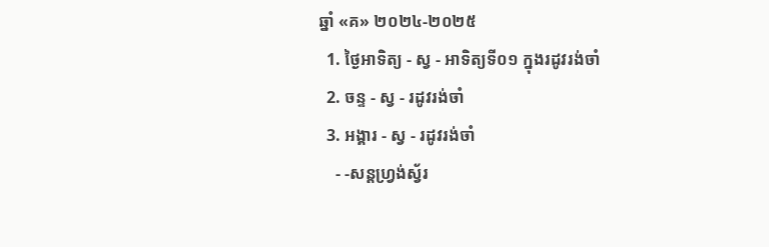ឆ្នាំ «គ» ២០២៤-២០២៥
  1. ថ្ងៃអាទិត្យ - ស្វ - អាទិត្យទី០១ ក្នុងរដូវរង់ចាំ
  2. ចន្ទ - ស្វ - រដូវរង់ចាំ
  3. អង្គារ - ស្វ - រដូវរង់ចាំ
    - -សន្ដហ្វ្រង់ស្វ័រ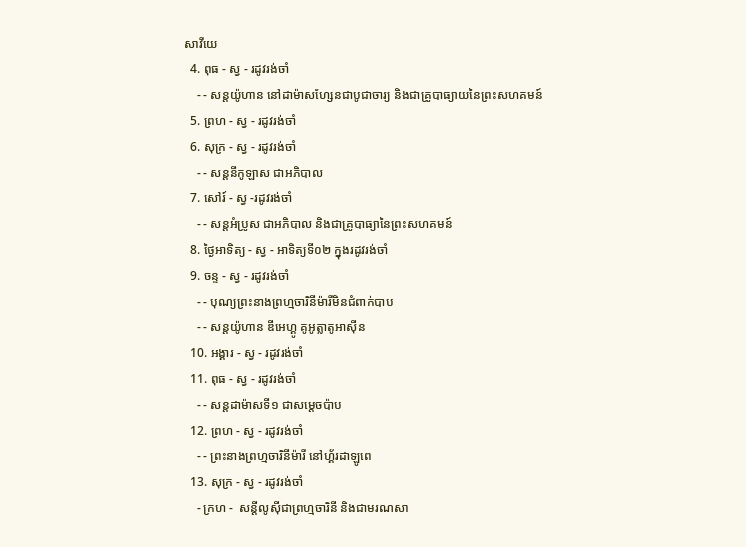សាវីយេ
  4. ពុធ - ស្វ - រដូវរង់ចាំ
    - - សន្ដយ៉ូហាន នៅដាម៉ាសហ្សែនជាបូជាចារ្យ និងជាគ្រូបាធ្យាយនៃព្រះសហគមន៍
  5. ព្រហ - ស្វ - រដូវរង់ចាំ
  6. សុក្រ - ស្វ - រដូវរង់ចាំ
    - - សន្ដនីកូឡាស ជាអភិបាល
  7. សៅរ៍ - ស្វ -រដូវរង់ចាំ
    - - សន្ដអំប្រូស ជាអភិបាល និងជាគ្រូបាធ្យានៃព្រះសហគមន៍
  8. ថ្ងៃអាទិត្យ - ស្វ - អាទិត្យទី០២ ក្នុងរដូវរង់ចាំ
  9. ចន្ទ - ស្វ - រដូវរង់ចាំ
    - - បុណ្យព្រះនាងព្រហ្មចារិនីម៉ារីមិនជំពាក់បាប
    - - សន្ដយ៉ូហាន ឌីអេហ្គូ គូអូត្លាតូអាស៊ីន
  10. អង្គារ - ស្វ - រដូវរង់ចាំ
  11. ពុធ - ស្វ - រដូវរង់ចាំ
    - - សន្ដដាម៉ាសទី១ ជាសម្ដេចប៉ាប
  12. ព្រហ - ស្វ - រដូវរង់ចាំ
    - - ព្រះនាងព្រហ្មចារិនីម៉ារី នៅហ្គ័រដាឡូពេ
  13. សុក្រ - ស្វ - រដូវរង់ចាំ
    - ក្រហ -  សន្ដីលូស៊ីជាព្រហ្មចារិនី និងជាមរណសា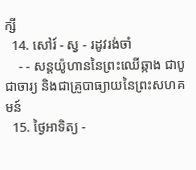ក្សី
  14. សៅរ៍ - ស្វ - រដូវរង់ចាំ
    - - សន្ដយ៉ូហាននៃព្រះឈើឆ្កាង ជាបូជាចារ្យ និងជាគ្រូបាធ្យាយនៃព្រះសហគមន៍
  15. ថ្ងៃអាទិត្យ -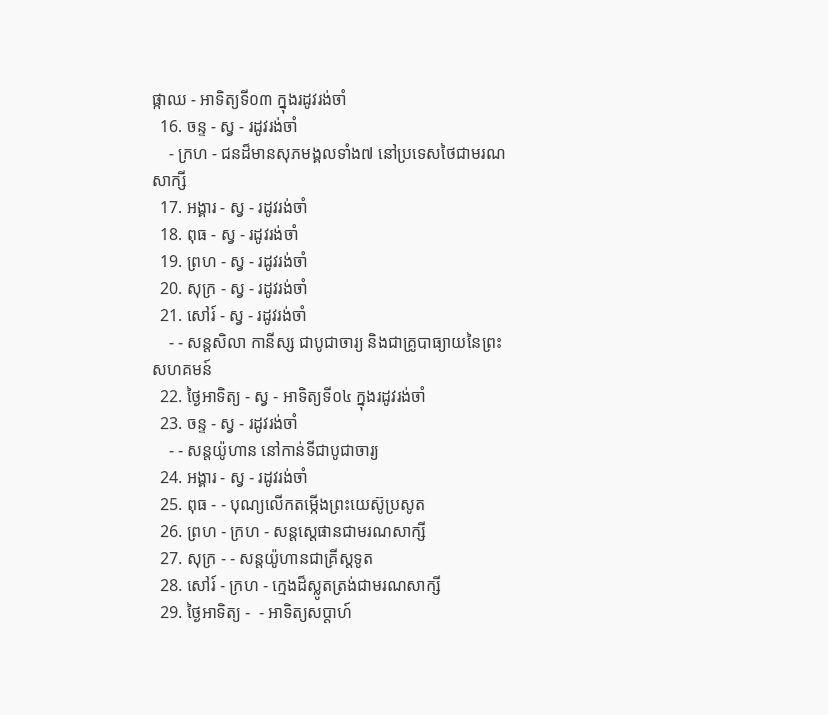ផ្កាឈ - អាទិត្យទី០៣ ក្នុងរដូវរង់ចាំ
  16. ចន្ទ - ស្វ - រដូវរង់ចាំ
    - ក្រហ - ជនដ៏មានសុភមង្គលទាំង៧ នៅប្រទេសថៃជាមរណសាក្សី
  17. អង្គារ - ស្វ - រដូវរង់ចាំ
  18. ពុធ - ស្វ - រដូវរង់ចាំ
  19. ព្រហ - ស្វ - រដូវរង់ចាំ
  20. សុក្រ - ស្វ - រដូវរង់ចាំ
  21. សៅរ៍ - ស្វ - រដូវរង់ចាំ
    - - សន្ដសិលា កានីស្ស ជាបូជាចារ្យ និងជាគ្រូបាធ្យាយនៃព្រះសហគមន៍
  22. ថ្ងៃអាទិត្យ - ស្វ - អាទិត្យទី០៤ ក្នុងរដូវរង់ចាំ
  23. ចន្ទ - ស្វ - រដូវរង់ចាំ
    - - សន្ដយ៉ូហាន នៅកាន់ទីជាបូជាចារ្យ
  24. អង្គារ - ស្វ - រដូវរង់ចាំ
  25. ពុធ - - បុណ្យលើកតម្កើងព្រះយេស៊ូប្រសូត
  26. ព្រហ - ក្រហ - សន្តស្តេផានជាមរណសាក្សី
  27. សុក្រ - - សន្តយ៉ូហានជាគ្រីស្តទូត
  28. សៅរ៍ - ក្រហ - ក្មេងដ៏ស្លូតត្រង់ជាមរណសាក្សី
  29. ថ្ងៃអាទិត្យ -  - អាទិត្យសប្ដាហ៍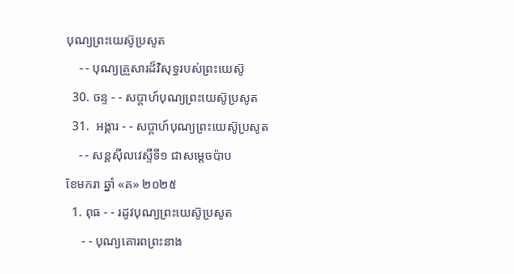បុណ្យព្រះយេស៊ូប្រសូត
    - - បុណ្យគ្រួសារដ៏វិសុទ្ធរបស់ព្រះយេស៊ូ
  30. ចន្ទ - - សប្ដាហ៍បុណ្យព្រះយេស៊ូប្រសូត
  31.  អង្គារ - - សប្ដាហ៍បុណ្យព្រះយេស៊ូប្រសូត
    - - សន្ដស៊ីលវេស្ទឺទី១ ជាសម្ដេចប៉ាប
ខែមករា ឆ្នាំ «គ» ២០២៥
  1. ពុធ - - រដូវបុណ្យព្រះយេស៊ូប្រសូត
     - - បុណ្យគោរពព្រះនាង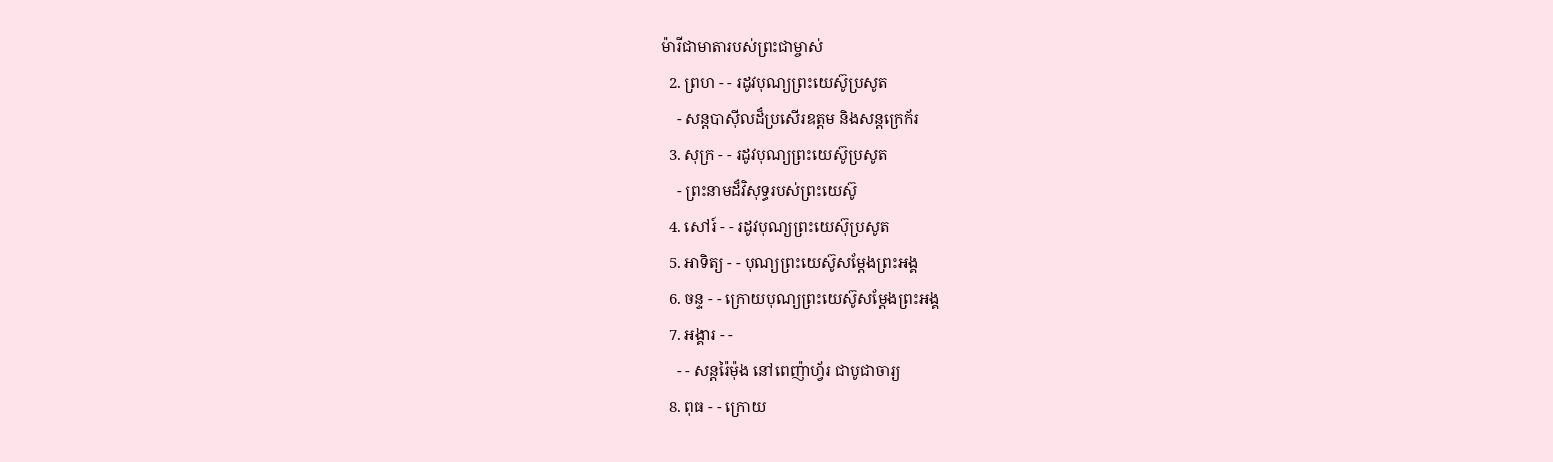ម៉ារីជាមាតារបស់ព្រះជាម្ចាស់
  2. ព្រហ - - រដូវបុណ្យព្រះយេស៊ូប្រសូត
    - សន្ដបាស៊ីលដ៏ប្រសើរឧត្ដម និងសន្ដក្រេក័រ
  3. សុក្រ - - រដូវបុណ្យព្រះយេស៊ូប្រសូត
    - ព្រះនាមដ៏វិសុទ្ធរបស់ព្រះយេស៊ូ
  4. សៅរ៍ - - រដូវបុណ្យព្រះយេស៊ុប្រសូត
  5. អាទិត្យ - - បុណ្យព្រះយេស៊ូសម្ដែងព្រះអង្គ
  6. ចន្ទ - - ក្រោយបុណ្យព្រះយេស៊ូសម្ដែងព្រះអង្គ
  7. អង្គារ - -
    - - សន្ដរ៉ៃម៉ុង នៅពេញ៉ាហ្វ័រ ជាបូជាចារ្យ
  8. ពុធ - - ក្រោយ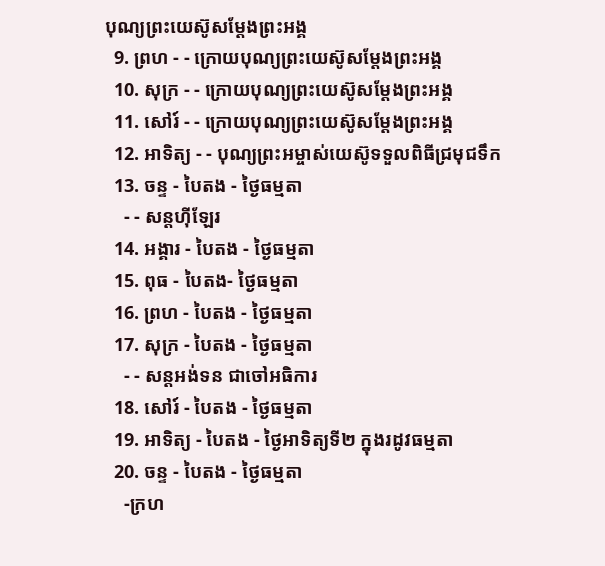បុណ្យព្រះយេស៊ូសម្ដែងព្រះអង្គ
  9. ព្រហ - - ក្រោយបុណ្យព្រះយេស៊ូសម្ដែងព្រះអង្គ
  10. សុក្រ - - ក្រោយបុណ្យព្រះយេស៊ូសម្ដែងព្រះអង្គ
  11. សៅរ៍ - - ក្រោយបុណ្យព្រះយេស៊ូសម្ដែងព្រះអង្គ
  12. អាទិត្យ - - បុណ្យព្រះអម្ចាស់យេស៊ូទទួលពិធីជ្រមុជទឹក
  13. ចន្ទ - បៃតង - ថ្ងៃធម្មតា
    - - សន្ដហ៊ីឡែរ
  14. អង្គារ - បៃតង - ថ្ងៃធម្មតា
  15. ពុធ - បៃតង- ថ្ងៃធម្មតា
  16. ព្រហ - បៃតង - ថ្ងៃធម្មតា
  17. សុក្រ - បៃតង - ថ្ងៃធម្មតា
    - - សន្ដអង់ទន ជាចៅអធិការ
  18. សៅរ៍ - បៃតង - ថ្ងៃធម្មតា
  19. អាទិត្យ - បៃតង - ថ្ងៃអាទិត្យទី២ ក្នុងរដូវធម្មតា
  20. ចន្ទ - បៃតង - ថ្ងៃធម្មតា
    -ក្រហ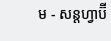ម - សន្ដហ្វាប៊ី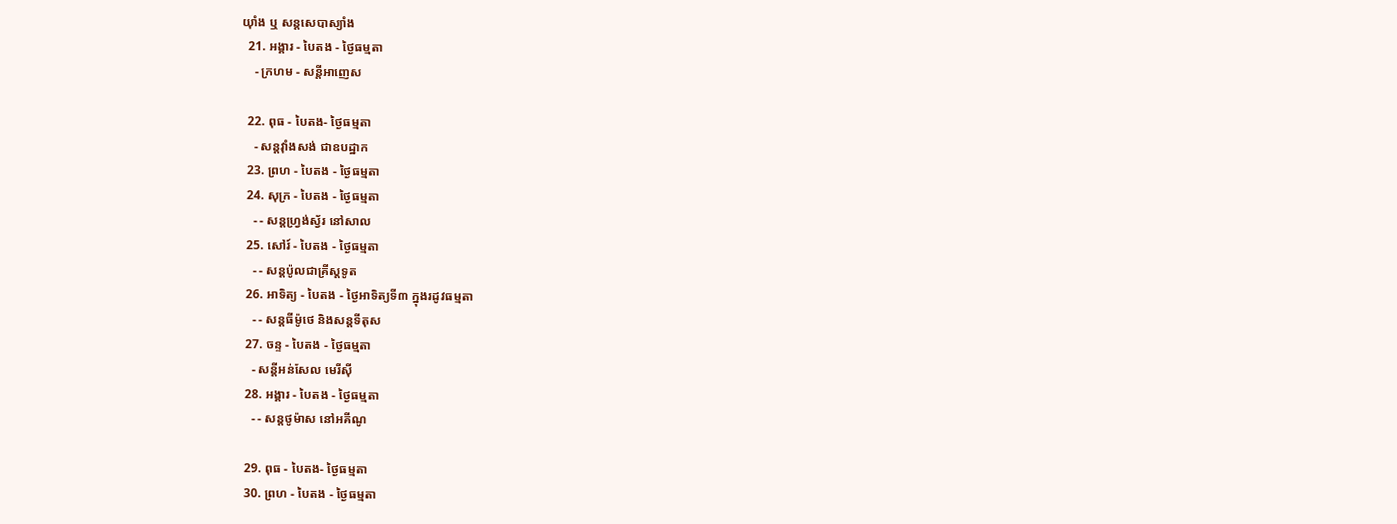យ៉ាំង ឬ សន្ដសេបាស្យាំង
  21. អង្គារ - បៃតង - ថ្ងៃធម្មតា
    - ក្រហម - សន្ដីអាញេស

  22. ពុធ - បៃតង- ថ្ងៃធម្មតា
    - សន្ដវ៉ាំងសង់ ជាឧបដ្ឋាក
  23. ព្រហ - បៃតង - ថ្ងៃធម្មតា
  24. សុក្រ - បៃតង - ថ្ងៃធម្មតា
    - - សន្ដហ្វ្រង់ស្វ័រ នៅសាល
  25. សៅរ៍ - បៃតង - ថ្ងៃធម្មតា
    - - សន្ដប៉ូលជាគ្រីស្ដទូត
  26. អាទិត្យ - បៃតង - ថ្ងៃអាទិត្យទី៣ ក្នុងរដូវធម្មតា
    - - សន្ដធីម៉ូថេ និងសន្ដទីតុស
  27. ចន្ទ - បៃតង - ថ្ងៃធម្មតា
    - សន្ដីអន់សែល មេរីស៊ី
  28. អង្គារ - បៃតង - ថ្ងៃធម្មតា
    - - សន្ដថូម៉ាស នៅអគីណូ

  29. ពុធ - បៃតង- ថ្ងៃធម្មតា
  30. ព្រហ - បៃតង - ថ្ងៃធម្មតា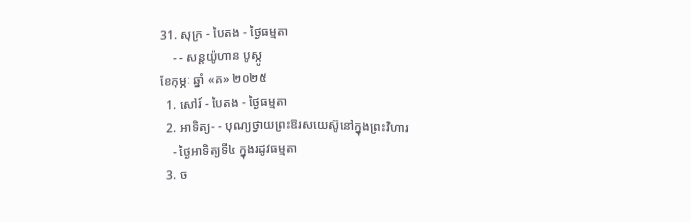31. សុក្រ - បៃតង - ថ្ងៃធម្មតា
    - - សន្ដយ៉ូហាន បូស្កូ
ខែកុម្ភៈ ឆ្នាំ «គ» ២០២៥
  1. សៅរ៍ - បៃតង - ថ្ងៃធម្មតា
  2. អាទិត្យ- - បុណ្យថ្វាយព្រះឱរសយេស៊ូនៅក្នុងព្រះវិហារ
    - ថ្ងៃអាទិត្យទី៤ ក្នុងរដូវធម្មតា
  3. ច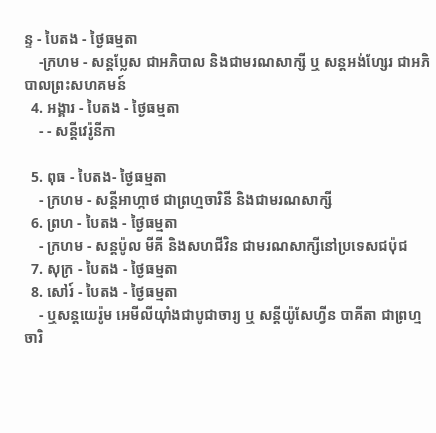ន្ទ - បៃតង - ថ្ងៃធម្មតា
    -ក្រហម - សន្ដប្លែស ជាអភិបាល និងជាមរណសាក្សី ឬ សន្ដអង់ហ្សែរ ជាអភិបាលព្រះសហគមន៍
  4. អង្គារ - បៃតង - ថ្ងៃធម្មតា
    - - សន្ដីវេរ៉ូនីកា

  5. ពុធ - បៃតង- ថ្ងៃធម្មតា
    - ក្រហម - សន្ដីអាហ្កាថ ជាព្រហ្មចារិនី និងជាមរណសាក្សី
  6. ព្រហ - បៃតង - ថ្ងៃធម្មតា
    - ក្រហម - សន្ដប៉ូល មីគី និងសហជីវិន ជាមរណសាក្សីនៅប្រទេសជប៉ុជ
  7. សុក្រ - បៃតង - ថ្ងៃធម្មតា
  8. សៅរ៍ - បៃតង - ថ្ងៃធម្មតា
    - ឬសន្ដយេរ៉ូម អេមីលីយ៉ាំងជាបូជាចារ្យ ឬ សន្ដីយ៉ូសែហ្វីន បាគីតា ជាព្រហ្មចារិ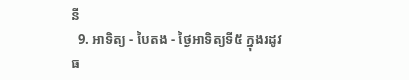នី
  9. អាទិត្យ - បៃតង - ថ្ងៃអាទិត្យទី៥ ក្នុងរដូវធ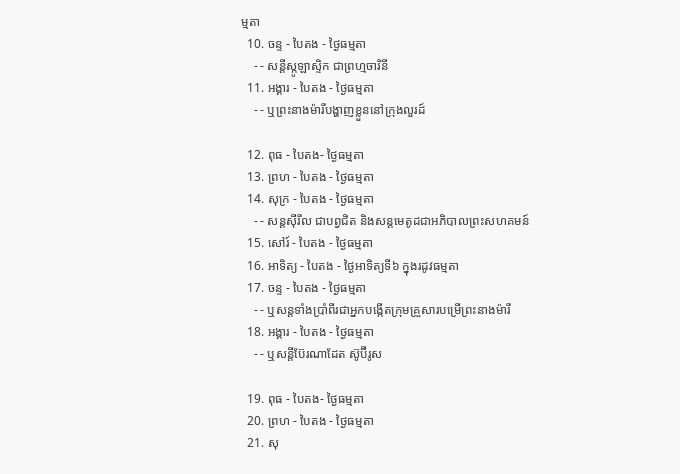ម្មតា
  10. ចន្ទ - បៃតង - ថ្ងៃធម្មតា
    - - សន្ដីស្កូឡាស្ទិក ជាព្រហ្មចារិនី
  11. អង្គារ - បៃតង - ថ្ងៃធម្មតា
    - - ឬព្រះនាងម៉ារីបង្ហាញខ្លួននៅក្រុងលួរដ៍

  12. ពុធ - បៃតង- ថ្ងៃធម្មតា
  13. ព្រហ - បៃតង - ថ្ងៃធម្មតា
  14. សុក្រ - បៃតង - ថ្ងៃធម្មតា
    - - សន្ដស៊ីរីល ជាបព្វជិត និងសន្ដមេតូដជាអភិបាលព្រះសហគមន៍
  15. សៅរ៍ - បៃតង - ថ្ងៃធម្មតា
  16. អាទិត្យ - បៃតង - ថ្ងៃអាទិត្យទី៦ ក្នុងរដូវធម្មតា
  17. ចន្ទ - បៃតង - ថ្ងៃធម្មតា
    - - ឬសន្ដទាំងប្រាំពីរជាអ្នកបង្កើតក្រុមគ្រួសារបម្រើព្រះនាងម៉ារី
  18. អង្គារ - បៃតង - ថ្ងៃធម្មតា
    - - ឬសន្ដីប៊ែរណាដែត ស៊ូប៊ីរូស

  19. ពុធ - បៃតង- ថ្ងៃធម្មតា
  20. ព្រហ - បៃតង - ថ្ងៃធម្មតា
  21. សុ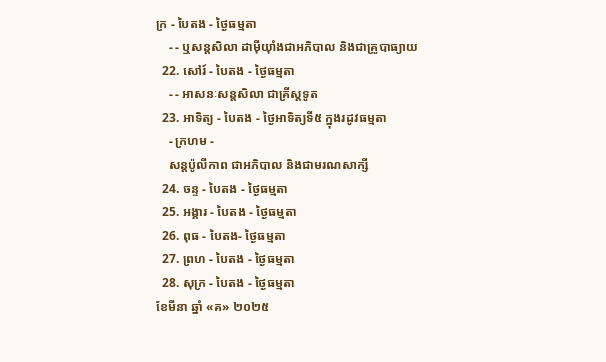ក្រ - បៃតង - ថ្ងៃធម្មតា
    - - ឬសន្ដសិលា ដាម៉ីយ៉ាំងជាអភិបាល និងជាគ្រូបាធ្យាយ
  22. សៅរ៍ - បៃតង - ថ្ងៃធម្មតា
    - - អាសនៈសន្ដសិលា ជាគ្រីស្ដទូត
  23. អាទិត្យ - បៃតង - ថ្ងៃអាទិត្យទី៥ ក្នុងរដូវធម្មតា
    - ក្រហម -
    សន្ដប៉ូលីកាព ជាអភិបាល និងជាមរណសាក្សី
  24. ចន្ទ - បៃតង - ថ្ងៃធម្មតា
  25. អង្គារ - បៃតង - ថ្ងៃធម្មតា
  26. ពុធ - បៃតង- ថ្ងៃធម្មតា
  27. ព្រហ - បៃតង - ថ្ងៃធម្មតា
  28. សុក្រ - បៃតង - ថ្ងៃធម្មតា
ខែមីនា ឆ្នាំ «គ» ២០២៥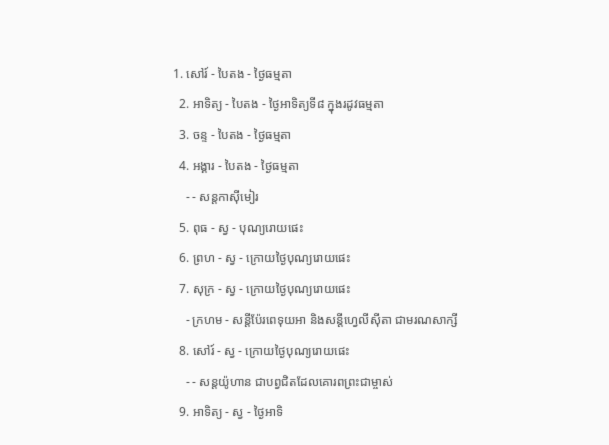1. សៅរ៍ - បៃតង - ថ្ងៃធម្មតា
  2. អាទិត្យ - បៃតង - ថ្ងៃអាទិត្យទី៨ ក្នុងរដូវធម្មតា
  3. ចន្ទ - បៃតង - ថ្ងៃធម្មតា
  4. អង្គារ - បៃតង - ថ្ងៃធម្មតា
    - - សន្ដកាស៊ីមៀរ
  5. ពុធ - ស្វ - បុណ្យរោយផេះ
  6. ព្រហ - ស្វ - ក្រោយថ្ងៃបុណ្យរោយផេះ
  7. សុក្រ - ស្វ - ក្រោយថ្ងៃបុណ្យរោយផេះ
    - ក្រហម - សន្ដីប៉ែរពេទុយអា និងសន្ដីហ្វេលីស៊ីតា ជាមរណសាក្សី
  8. សៅរ៍ - ស្វ - ក្រោយថ្ងៃបុណ្យរោយផេះ
    - - សន្ដយ៉ូហាន ជាបព្វជិតដែលគោរពព្រះជាម្ចាស់
  9. អាទិត្យ - ស្វ - ថ្ងៃអាទិ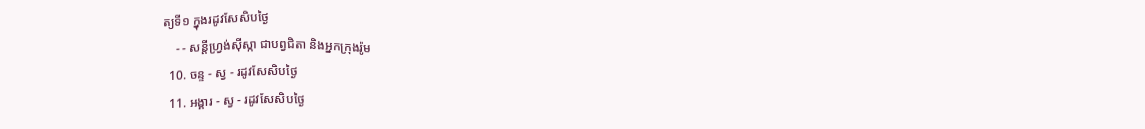ត្យទី១ ក្នុងរដូវសែសិបថ្ងៃ
    - - សន្ដីហ្វ្រង់ស៊ីស្កា ជាបព្វជិតា និងអ្នកក្រុងរ៉ូម
  10. ចន្ទ - ស្វ - រដូវសែសិបថ្ងៃ
  11. អង្គារ - ស្វ - រដូវសែសិបថ្ងៃ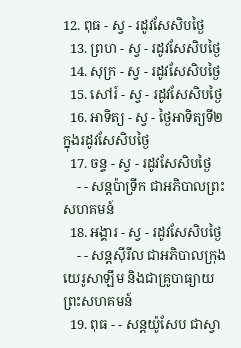12. ពុធ - ស្វ - រដូវសែសិបថ្ងៃ
  13. ព្រហ - ស្វ - រដូវសែសិបថ្ងៃ
  14. សុក្រ - ស្វ - រដូវសែសិបថ្ងៃ
  15. សៅរ៍ - ស្វ - រដូវសែសិបថ្ងៃ
  16. អាទិត្យ - ស្វ - ថ្ងៃអាទិត្យទី២ ក្នុងរដូវសែសិបថ្ងៃ
  17. ចន្ទ - ស្វ - រដូវសែសិបថ្ងៃ
    - - សន្ដប៉ាទ្រីក ជាអភិបាលព្រះសហគមន៍
  18. អង្គារ - ស្វ - រដូវសែសិបថ្ងៃ
    - - សន្ដស៊ីរីល ជាអភិបាលក្រុងយេរូសាឡឹម និងជាគ្រូបាធ្យាយព្រះសហគមន៍
  19. ពុធ - - សន្ដយ៉ូសែប ជាស្វា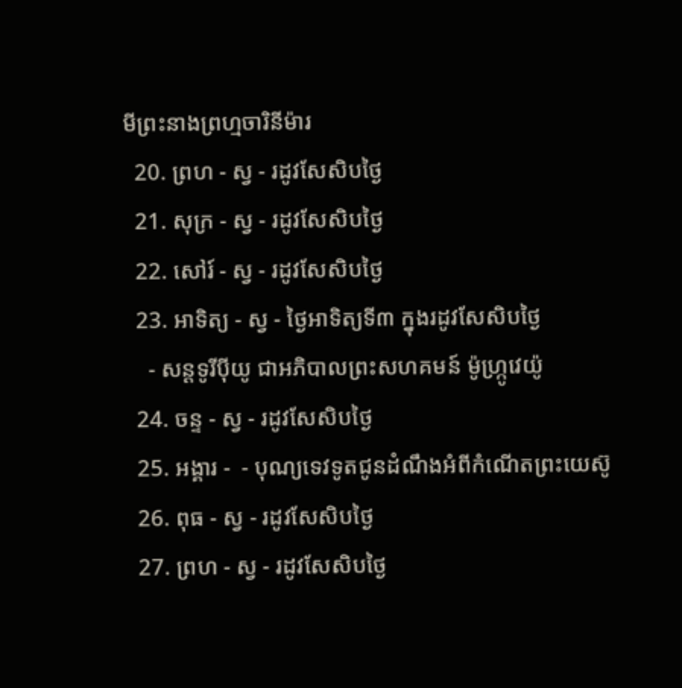មីព្រះនាងព្រហ្មចារិនីម៉ារ
  20. ព្រហ - ស្វ - រដូវសែសិបថ្ងៃ
  21. សុក្រ - ស្វ - រដូវសែសិបថ្ងៃ
  22. សៅរ៍ - ស្វ - រដូវសែសិបថ្ងៃ
  23. អាទិត្យ - ស្វ - ថ្ងៃអាទិត្យទី៣ ក្នុងរដូវសែសិបថ្ងៃ
    - សន្ដទូរីប៉ីយូ ជាអភិបាលព្រះសហគមន៍ ម៉ូហ្ក្រូវេយ៉ូ
  24. ចន្ទ - ស្វ - រដូវសែសិបថ្ងៃ
  25. អង្គារ -  - បុណ្យទេវទូតជូនដំណឹងអំពីកំណើតព្រះយេស៊ូ
  26. ពុធ - ស្វ - រដូវសែសិបថ្ងៃ
  27. ព្រហ - ស្វ - រដូវសែសិបថ្ងៃ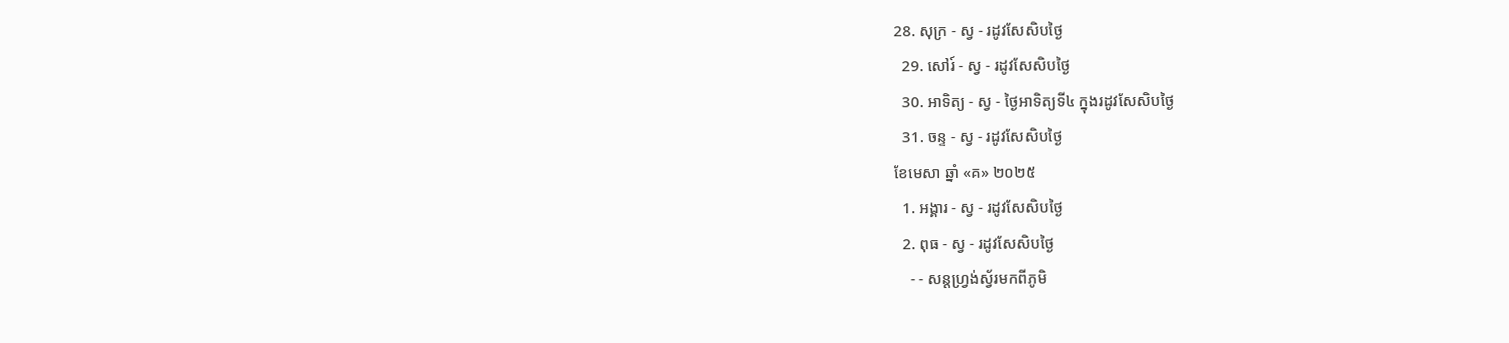28. សុក្រ - ស្វ - រដូវសែសិបថ្ងៃ
  29. សៅរ៍ - ស្វ - រដូវសែសិបថ្ងៃ
  30. អាទិត្យ - ស្វ - ថ្ងៃអាទិត្យទី៤ ក្នុងរដូវសែសិបថ្ងៃ
  31. ចន្ទ - ស្វ - រដូវសែសិបថ្ងៃ
ខែមេសា ឆ្នាំ «គ» ២០២៥
  1. អង្គារ - ស្វ - រដូវសែសិបថ្ងៃ
  2. ពុធ - ស្វ - រដូវសែសិបថ្ងៃ
    - - សន្ដហ្វ្រង់ស្វ័រមកពីភូមិ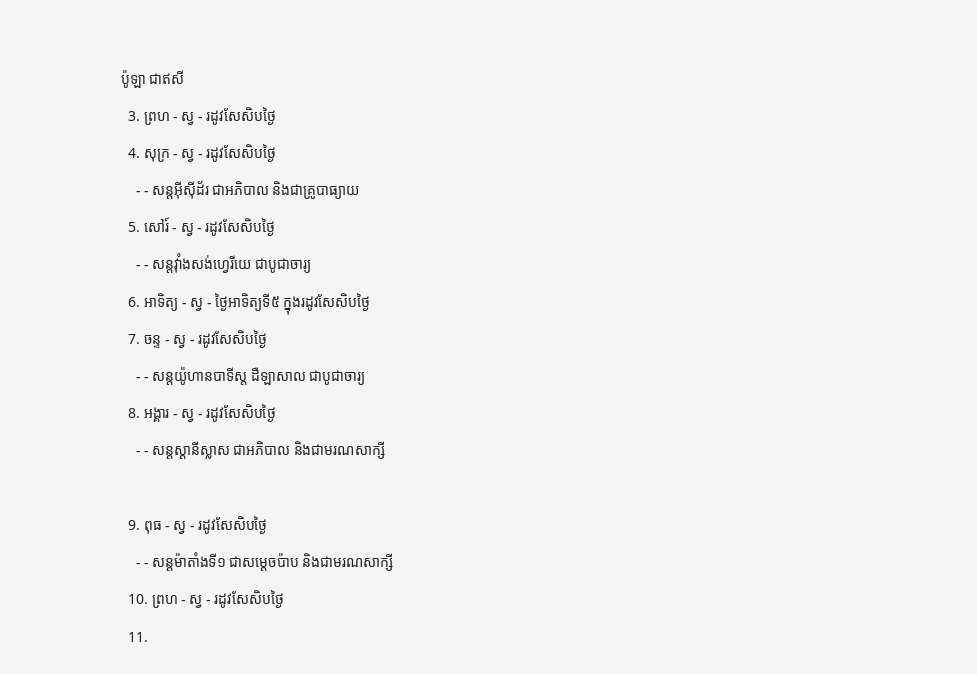ប៉ូឡា ជាឥសី
  3. ព្រហ - ស្វ - រដូវសែសិបថ្ងៃ
  4. សុក្រ - ស្វ - រដូវសែសិបថ្ងៃ
    - - សន្ដអ៊ីស៊ីដ័រ ជាអភិបាល និងជាគ្រូបាធ្យាយ
  5. សៅរ៍ - ស្វ - រដូវសែសិបថ្ងៃ
    - - សន្ដវ៉ាំងសង់ហ្វេរីយេ ជាបូជាចារ្យ
  6. អាទិត្យ - ស្វ - ថ្ងៃអាទិត្យទី៥ ក្នុងរដូវសែសិបថ្ងៃ
  7. ចន្ទ - ស្វ - រដូវសែសិបថ្ងៃ
    - - សន្ដយ៉ូហានបាទីស្ដ ដឺឡាសាល ជាបូជាចារ្យ
  8. អង្គារ - ស្វ - រដូវសែសិបថ្ងៃ
    - - សន្ដស្ដានីស្លាស ជាអភិបាល និងជាមរណសាក្សី

  9. ពុធ - ស្វ - រដូវសែសិបថ្ងៃ
    - - សន្ដម៉ាតាំងទី១ ជាសម្ដេចប៉ាប និងជាមរណសាក្សី
  10. ព្រហ - ស្វ - រដូវសែសិបថ្ងៃ
  11.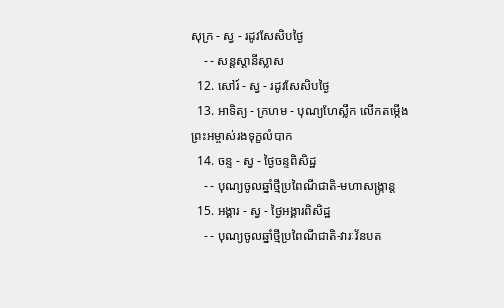សុក្រ - ស្វ - រដូវសែសិបថ្ងៃ
    - - សន្ដស្ដានីស្លាស
  12. សៅរ៍ - ស្វ - រដូវសែសិបថ្ងៃ
  13. អាទិត្យ - ក្រហម - បុណ្យហែស្លឹក លើកតម្កើងព្រះអម្ចាស់រងទុក្ខលំបាក
  14. ចន្ទ - ស្វ - ថ្ងៃចន្ទពិសិដ្ឋ
    - - បុណ្យចូលឆ្នាំថ្មីប្រពៃណីជាតិ-មហាសង្រ្កាន្ដ
  15. អង្គារ - ស្វ - ថ្ងៃអង្គារពិសិដ្ឋ
    - - បុណ្យចូលឆ្នាំថ្មីប្រពៃណីជាតិ-វារៈវ័នបត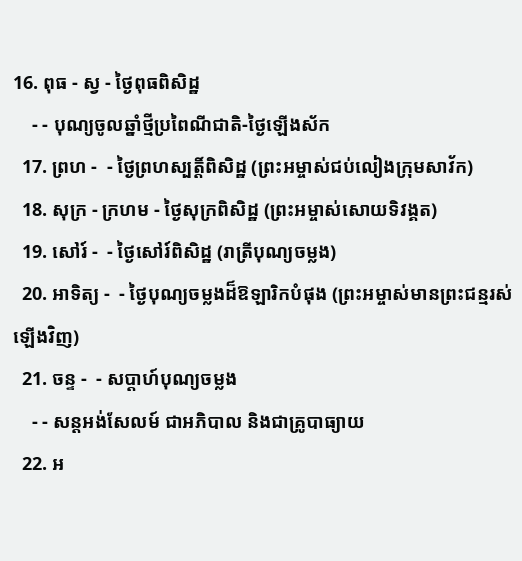16. ពុធ - ស្វ - ថ្ងៃពុធពិសិដ្ឋ
    - - បុណ្យចូលឆ្នាំថ្មីប្រពៃណីជាតិ-ថ្ងៃឡើងស័ក
  17. ព្រហ -  - ថ្ងៃព្រហស្បត្ដិ៍ពិសិដ្ឋ (ព្រះអម្ចាស់ជប់លៀងក្រុមសាវ័ក)
  18. សុក្រ - ក្រហម - ថ្ងៃសុក្រពិសិដ្ឋ (ព្រះអម្ចាស់សោយទិវង្គត)
  19. សៅរ៍ -  - ថ្ងៃសៅរ៍ពិសិដ្ឋ (រាត្រីបុណ្យចម្លង)
  20. អាទិត្យ -  - ថ្ងៃបុណ្យចម្លងដ៏ឱឡារិកបំផុង (ព្រះអម្ចាស់មានព្រះជន្មរស់ឡើងវិញ)
  21. ចន្ទ -  - សប្ដាហ៍បុណ្យចម្លង
    - - សន្ដអង់សែលម៍ ជាអភិបាល និងជាគ្រូបាធ្យាយ
  22. អ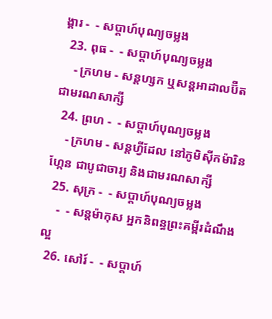ង្គារ -  - សប្ដាហ៍បុណ្យចម្លង
  23. ពុធ -  - សប្ដាហ៍បុណ្យចម្លង
    - ក្រហម - សន្ដហ្សក ឬសន្ដអាដាលប៊ឺត ជាមរណសាក្សី
  24. ព្រហ -  - សប្ដាហ៍បុណ្យចម្លង
    - ក្រហម - សន្ដហ្វីដែល នៅភូមិស៊ីកម៉ារិនហ្កែន ជាបូជាចារ្យ និងជាមរណសាក្សី
  25. សុក្រ -  - សប្ដាហ៍បុណ្យចម្លង
    -  - សន្ដម៉ាកុស អ្នកនិពន្ធព្រះគម្ពីរដំណឹងល្អ
  26. សៅរ៍ -  - សប្ដាហ៍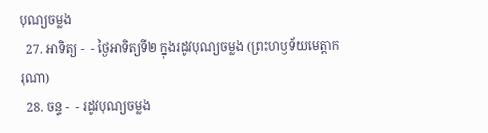បុណ្យចម្លង
  27. អាទិត្យ -  - ថ្ងៃអាទិត្យទី២ ក្នុងរដូវបុណ្យចម្លង (ព្រះហឫទ័យមេត្ដាករុណា)
  28. ចន្ទ -  - រដូវបុណ្យចម្លង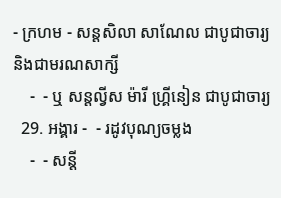- ក្រហម - សន្ដសិលា សាណែល ជាបូជាចារ្យ និងជាមរណសាក្សី
    -  - ឬ សន្ដល្វីស ម៉ារី ហ្គ្រីនៀន ជាបូជាចារ្យ
  29. អង្គារ -  - រដូវបុណ្យចម្លង
    -  - សន្ដី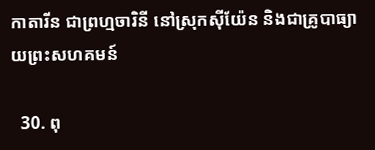កាតារីន ជាព្រហ្មចារិនី នៅស្រុកស៊ីយ៉ែន និងជាគ្រូបាធ្យាយព្រះសហគមន៍

  30. ពុ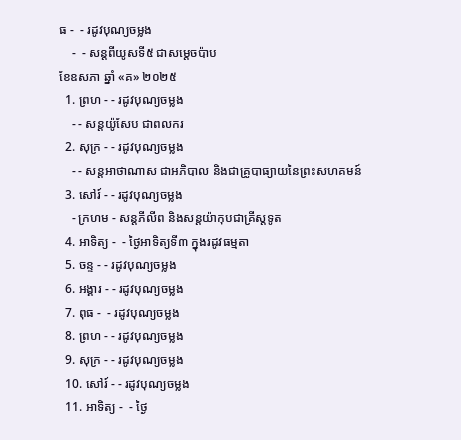ធ -  - រដូវបុណ្យចម្លង
    -  - សន្ដពីយូសទី៥ ជាសម្ដេចប៉ាប
ខែឧសភា ឆ្នាំ «គ» ២០២៥
  1. ព្រហ - - រដូវបុណ្យចម្លង
    - - សន្ដយ៉ូសែប ជាពលករ
  2. សុក្រ - - រដូវបុណ្យចម្លង
    - - សន្ដអាថាណាស ជាអភិបាល និងជាគ្រូបាធ្យាយនៃព្រះសហគមន៍
  3. សៅរ៍ - - រដូវបុណ្យចម្លង
    - ក្រហម - សន្ដភីលីព និងសន្ដយ៉ាកុបជាគ្រីស្ដទូត
  4. អាទិត្យ -  - ថ្ងៃអាទិត្យទី៣ ក្នុងរដូវធម្មតា
  5. ចន្ទ - - រដូវបុណ្យចម្លង
  6. អង្គារ - - រដូវបុណ្យចម្លង
  7. ពុធ -  - រដូវបុណ្យចម្លង
  8. ព្រហ - - រដូវបុណ្យចម្លង
  9. សុក្រ - - រដូវបុណ្យចម្លង
  10. សៅរ៍ - - រដូវបុណ្យចម្លង
  11. អាទិត្យ -  - ថ្ងៃ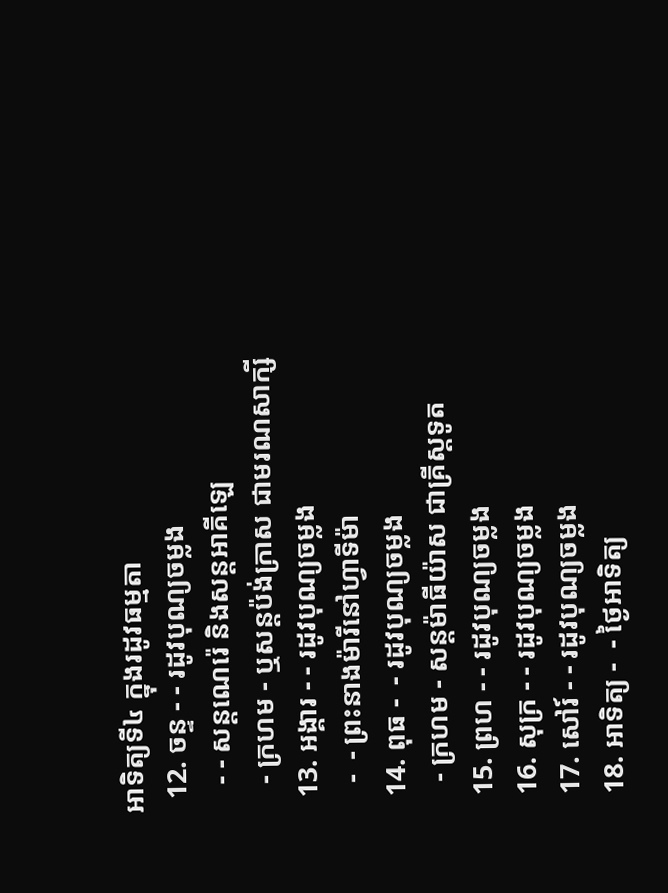អាទិត្យទី៤ ក្នុងរដូវធម្មតា
  12. ចន្ទ - - រដូវបុណ្យចម្លង
    - - សន្ដណេរ៉េ និងសន្ដអាគីឡេ
    - ក្រហម - ឬសន្ដប៉ង់ក្រាស ជាមរណសាក្សី
  13. អង្គារ - - រដូវបុណ្យចម្លង
    -  - ព្រះនាងម៉ារីនៅហ្វាទីម៉ា
  14. ពុធ -  - រដូវបុណ្យចម្លង
    - ក្រហម - សន្ដម៉ាធីយ៉ាស ជាគ្រីស្ដទូត
  15. ព្រហ - - រដូវបុណ្យចម្លង
  16. សុក្រ - - រដូវបុណ្យចម្លង
  17. សៅរ៍ - - រដូវបុណ្យចម្លង
  18. អាទិត្យ -  - ថ្ងៃអាទិត្យ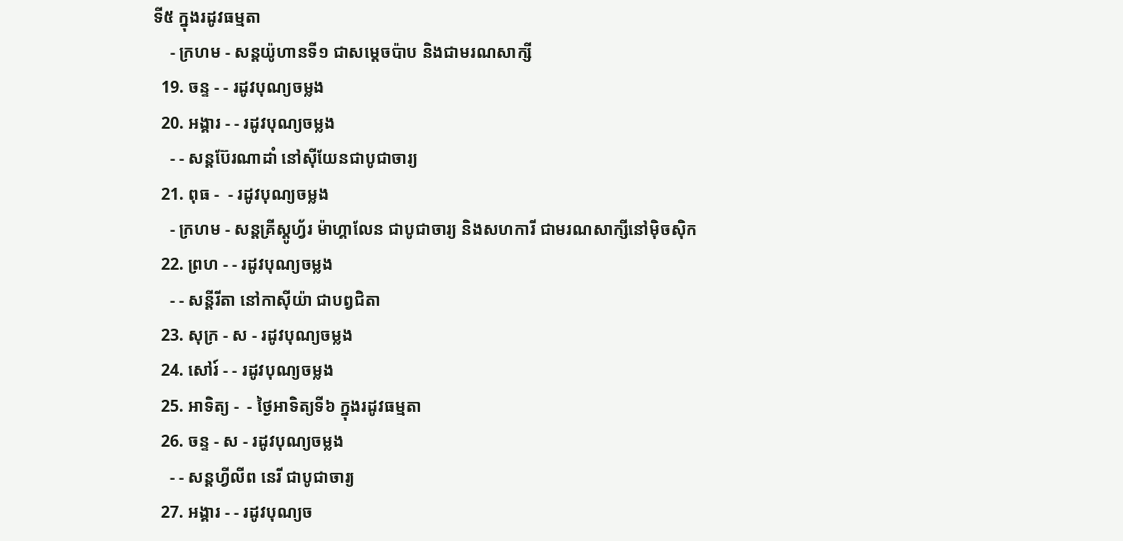ទី៥ ក្នុងរដូវធម្មតា
    - ក្រហម - សន្ដយ៉ូហានទី១ ជាសម្ដេចប៉ាប និងជាមរណសាក្សី
  19. ចន្ទ - - រដូវបុណ្យចម្លង
  20. អង្គារ - - រដូវបុណ្យចម្លង
    - - សន្ដប៊ែរណាដាំ នៅស៊ីយែនជាបូជាចារ្យ
  21. ពុធ -  - រដូវបុណ្យចម្លង
    - ក្រហម - សន្ដគ្រីស្ដូហ្វ័រ ម៉ាហ្គាលែន ជាបូជាចារ្យ និងសហការី ជាមរណសាក្សីនៅម៉ិចស៊ិក
  22. ព្រហ - - រដូវបុណ្យចម្លង
    - - សន្ដីរីតា នៅកាស៊ីយ៉ា ជាបព្វជិតា
  23. សុក្រ - ស - រដូវបុណ្យចម្លង
  24. សៅរ៍ - - រដូវបុណ្យចម្លង
  25. អាទិត្យ -  - ថ្ងៃអាទិត្យទី៦ ក្នុងរដូវធម្មតា
  26. ចន្ទ - ស - រដូវបុណ្យចម្លង
    - - សន្ដហ្វីលីព នេរី ជាបូជាចារ្យ
  27. អង្គារ - - រដូវបុណ្យច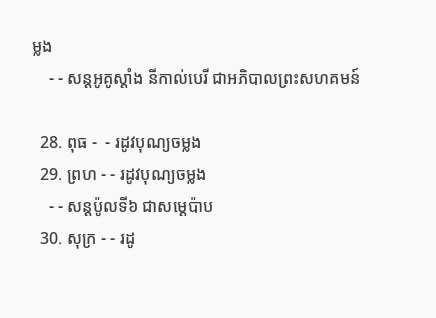ម្លង
    - - សន្ដអូគូស្ដាំង នីកាល់បេរី ជាអភិបាលព្រះសហគមន៍

  28. ពុធ -  - រដូវបុណ្យចម្លង
  29. ព្រហ - - រដូវបុណ្យចម្លង
    - - សន្ដប៉ូលទី៦ ជាសម្ដេប៉ាប
  30. សុក្រ - - រដូ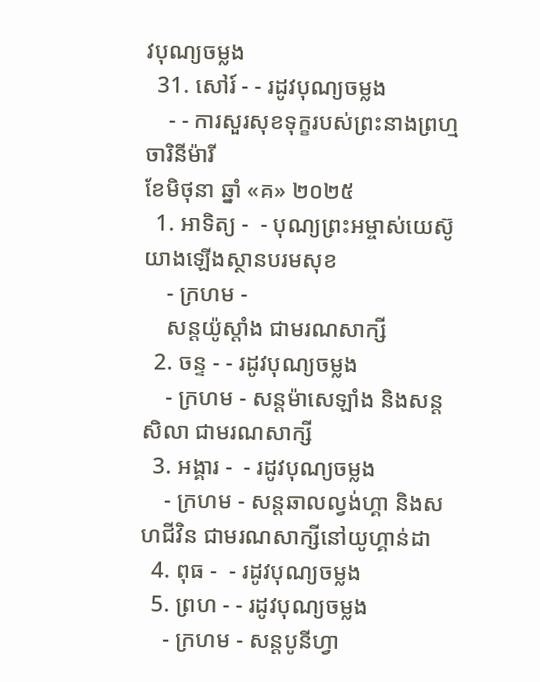វបុណ្យចម្លង
  31. សៅរ៍ - - រដូវបុណ្យចម្លង
    - - ការសួរសុខទុក្ខរបស់ព្រះនាងព្រហ្មចារិនីម៉ារី
ខែមិថុនា ឆ្នាំ «គ» ២០២៥
  1. អាទិត្យ -  - បុណ្យព្រះអម្ចាស់យេស៊ូយាងឡើងស្ថានបរមសុខ
    - ក្រហម -
    សន្ដយ៉ូស្ដាំង ជាមរណសាក្សី
  2. ចន្ទ - - រដូវបុណ្យចម្លង
    - ក្រហម - សន្ដម៉ាសេឡាំង និងសន្ដសិលា ជាមរណសាក្សី
  3. អង្គារ -  - រដូវបុណ្យចម្លង
    - ក្រហម - សន្ដឆាលល្វង់ហ្គា និងសហជីវិន ជាមរណសាក្សីនៅយូហ្គាន់ដា
  4. ពុធ -  - រដូវបុណ្យចម្លង
  5. ព្រហ - - រដូវបុណ្យចម្លង
    - ក្រហម - សន្ដបូនីហ្វា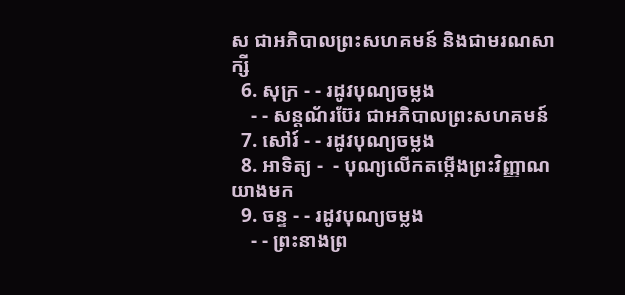ស ជាអភិបាលព្រះសហគមន៍ និងជាមរណសាក្សី
  6. សុក្រ - - រដូវបុណ្យចម្លង
    - - សន្ដណ័រប៊ែរ ជាអភិបាលព្រះសហគមន៍
  7. សៅរ៍ - - រដូវបុណ្យចម្លង
  8. អាទិត្យ -  - បុណ្យលើកតម្កើងព្រះវិញ្ញាណយាងមក
  9. ចន្ទ - - រដូវបុណ្យចម្លង
    - - ព្រះនាងព្រ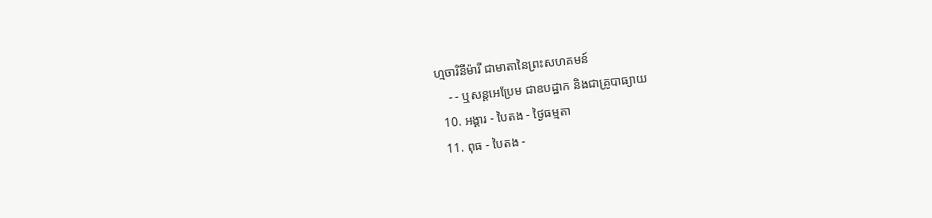ហ្មចារិនីម៉ារី ជាមាតានៃព្រះសហគមន៍
    - - ឬសន្ដអេប្រែម ជាឧបដ្ឋាក និងជាគ្រូបាធ្យាយ
  10. អង្គារ - បៃតង - ថ្ងៃធម្មតា
  11. ពុធ - បៃតង -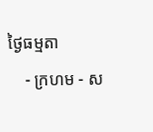ថ្ងៃធម្មតា
    - ក្រហម - ស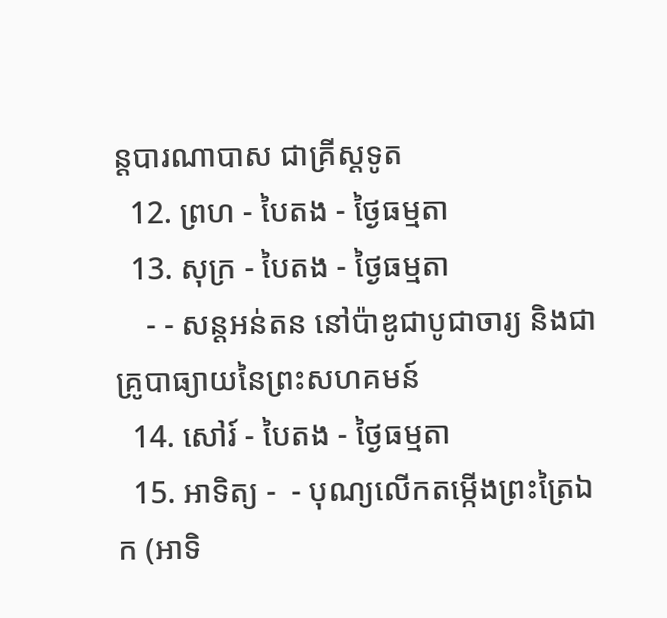ន្ដបារណាបាស ជាគ្រីស្ដទូត
  12. ព្រហ - បៃតង - ថ្ងៃធម្មតា
  13. សុក្រ - បៃតង - ថ្ងៃធម្មតា
    - - សន្ដអន់តន នៅប៉ាឌូជាបូជាចារ្យ និងជាគ្រូបាធ្យាយនៃព្រះសហគមន៍
  14. សៅរ៍ - បៃតង - ថ្ងៃធម្មតា
  15. អាទិត្យ -  - បុណ្យលើកតម្កើងព្រះត្រៃឯក (អាទិ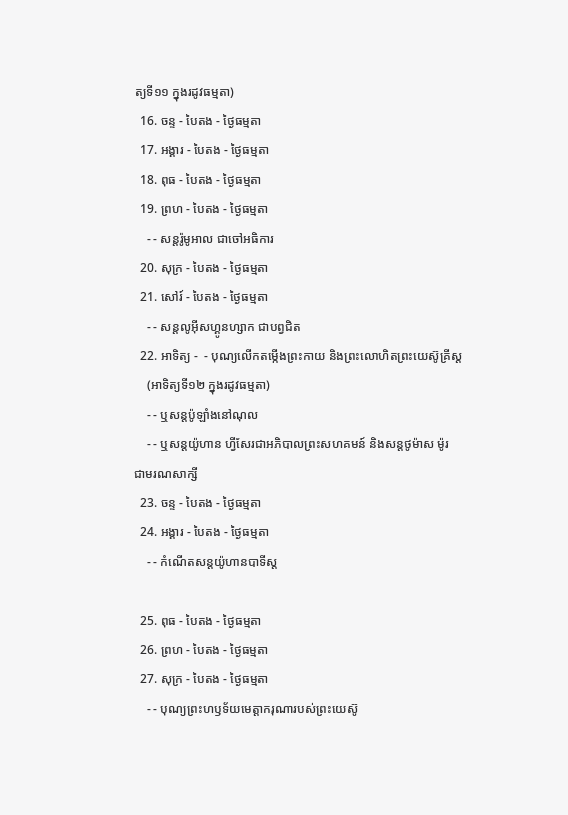ត្យទី១១ ក្នុងរដូវធម្មតា)
  16. ចន្ទ - បៃតង - ថ្ងៃធម្មតា
  17. អង្គារ - បៃតង - ថ្ងៃធម្មតា
  18. ពុធ - បៃតង - ថ្ងៃធម្មតា
  19. ព្រហ - បៃតង - ថ្ងៃធម្មតា
    - - សន្ដរ៉ូមូអាល ជាចៅអធិការ
  20. សុក្រ - បៃតង - ថ្ងៃធម្មតា
  21. សៅរ៍ - បៃតង - ថ្ងៃធម្មតា
    - - សន្ដលូអ៊ីសហ្គូនហ្សាក ជាបព្វជិត
  22. អាទិត្យ -  - បុណ្យលើកតម្កើងព្រះកាយ និងព្រះលោហិតព្រះយេស៊ូគ្រីស្ដ
    (អាទិត្យទី១២ ក្នុងរដូវធម្មតា)
    - - ឬសន្ដប៉ូឡាំងនៅណុល
    - - ឬសន្ដយ៉ូហាន ហ្វីសែរជាអភិបាលព្រះសហគមន៍ និងសន្ដថូម៉ាស ម៉ូរ ជាមរណសាក្សី
  23. ចន្ទ - បៃតង - ថ្ងៃធម្មតា
  24. អង្គារ - បៃតង - ថ្ងៃធម្មតា
    - - កំណើតសន្ដយ៉ូហានបាទីស្ដ

  25. ពុធ - បៃតង - ថ្ងៃធម្មតា
  26. ព្រហ - បៃតង - ថ្ងៃធម្មតា
  27. សុក្រ - បៃតង - ថ្ងៃធម្មតា
    - - បុណ្យព្រះហឫទ័យមេត្ដាករុណារបស់ព្រះយេស៊ូ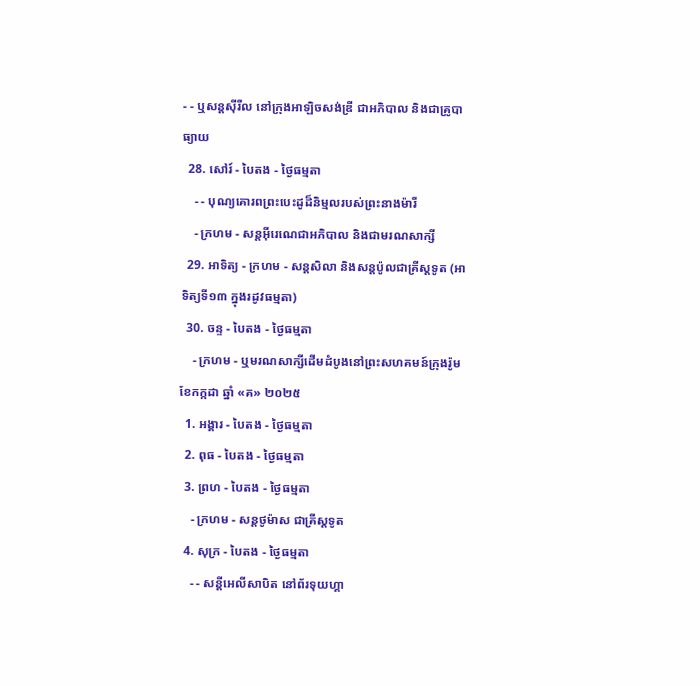- - ឬសន្ដស៊ីរីល នៅក្រុងអាឡិចសង់ឌ្រី ជាអភិបាល និងជាគ្រូបាធ្យាយ
  28. សៅរ៍ - បៃតង - ថ្ងៃធម្មតា
    - - បុណ្យគោរពព្រះបេះដូដ៏និម្មលរបស់ព្រះនាងម៉ារី
    - ក្រហម - សន្ដអ៊ីរេណេជាអភិបាល និងជាមរណសាក្សី
  29. អាទិត្យ - ក្រហម - សន្ដសិលា និងសន្ដប៉ូលជាគ្រីស្ដទូត (អាទិត្យទី១៣ ក្នុងរដូវធម្មតា)
  30. ចន្ទ - បៃតង - ថ្ងៃធម្មតា
    - ក្រហម - ឬមរណសាក្សីដើមដំបូងនៅព្រះសហគមន៍ក្រុងរ៉ូម
ខែកក្កដា ឆ្នាំ «គ» ២០២៥
  1. អង្គារ - បៃតង - ថ្ងៃធម្មតា
  2. ពុធ - បៃតង - ថ្ងៃធម្មតា
  3. ព្រហ - បៃតង - ថ្ងៃធម្មតា
    - ក្រហម - សន្ដថូម៉ាស ជាគ្រីស្ដទូត
  4. សុក្រ - បៃតង - ថ្ងៃធម្មតា
    - - សន្ដីអេលីសាបិត នៅព័រទុយហ្គា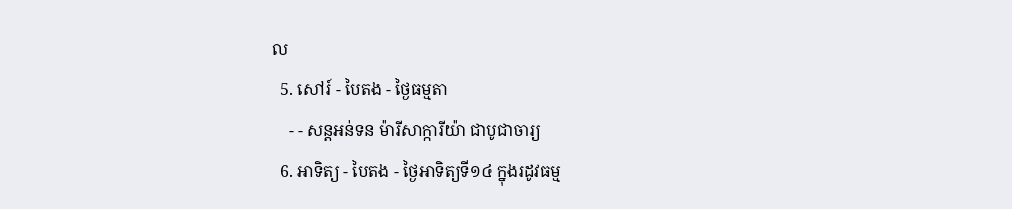ល
  5. សៅរ៍ - បៃតង - ថ្ងៃធម្មតា
    - - សន្ដអន់ទន ម៉ារីសាក្ការីយ៉ា ជាបូជាចារ្យ
  6. អាទិត្យ - បៃតង - ថ្ងៃអាទិត្យទី១៤ ក្នុងរដូវធម្ម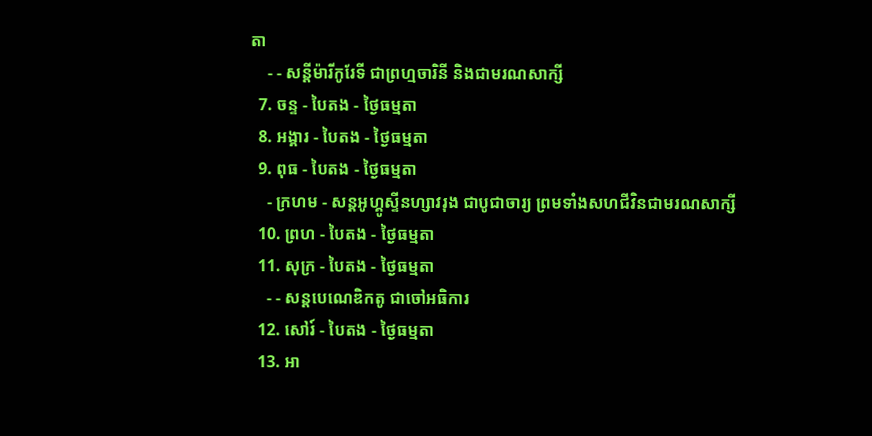តា
    - - សន្ដីម៉ារីកូរែទី ជាព្រហ្មចារិនី និងជាមរណសាក្សី
  7. ចន្ទ - បៃតង - ថ្ងៃធម្មតា
  8. អង្គារ - បៃតង - ថ្ងៃធម្មតា
  9. ពុធ - បៃតង - ថ្ងៃធម្មតា
    - ក្រហម - សន្ដអូហ្គូស្ទីនហ្សាវរុង ជាបូជាចារ្យ ព្រមទាំងសហជីវិនជាមរណសាក្សី
  10. ព្រហ - បៃតង - ថ្ងៃធម្មតា
  11. សុក្រ - បៃតង - ថ្ងៃធម្មតា
    - - សន្ដបេណេឌិកតូ ជាចៅអធិការ
  12. សៅរ៍ - បៃតង - ថ្ងៃធម្មតា
  13. អា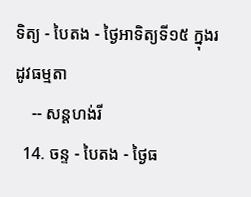ទិត្យ - បៃតង - ថ្ងៃអាទិត្យទី១៥ ក្នុងរដូវធម្មតា
    -- សន្ដហង់រី
  14. ចន្ទ - បៃតង - ថ្ងៃធ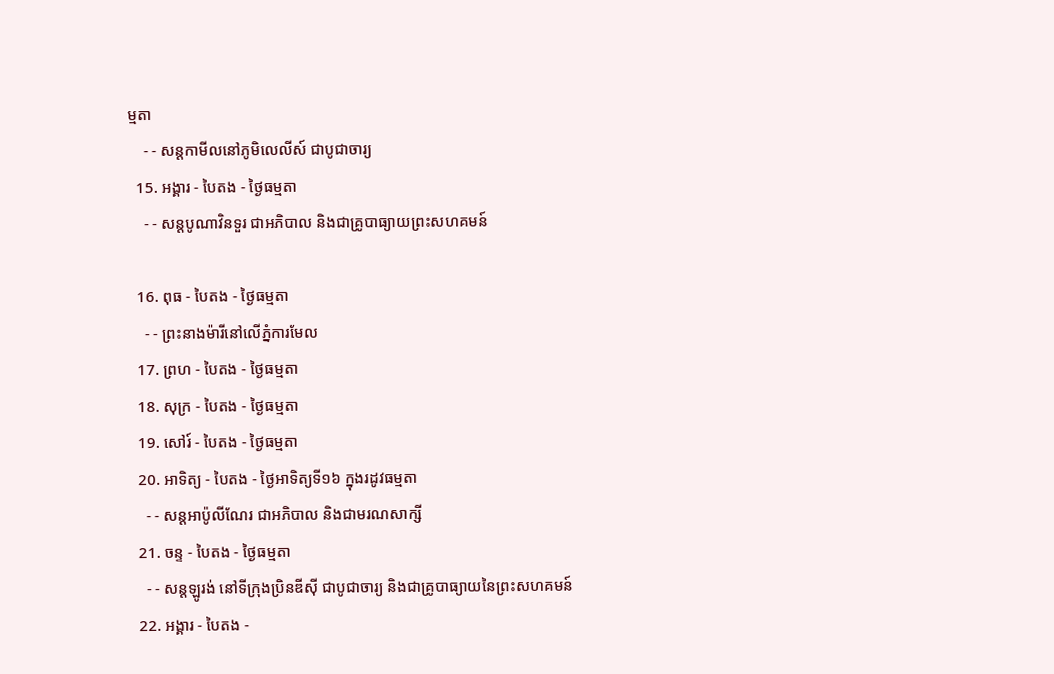ម្មតា
    - - សន្ដកាមីលនៅភូមិលេលីស៍ ជាបូជាចារ្យ
  15. អង្គារ - បៃតង - ថ្ងៃធម្មតា
    - - សន្ដបូណាវិនទួរ ជាអភិបាល និងជាគ្រូបាធ្យាយព្រះសហគមន៍

  16. ពុធ - បៃតង - ថ្ងៃធម្មតា
    - - ព្រះនាងម៉ារីនៅលើភ្នំការមែល
  17. ព្រហ - បៃតង - ថ្ងៃធម្មតា
  18. សុក្រ - បៃតង - ថ្ងៃធម្មតា
  19. សៅរ៍ - បៃតង - ថ្ងៃធម្មតា
  20. អាទិត្យ - បៃតង - ថ្ងៃអាទិត្យទី១៦ ក្នុងរដូវធម្មតា
    - - សន្ដអាប៉ូលីណែរ ជាអភិបាល និងជាមរណសាក្សី
  21. ចន្ទ - បៃតង - ថ្ងៃធម្មតា
    - - សន្ដឡូរង់ នៅទីក្រុងប្រិនឌីស៊ី ជាបូជាចារ្យ និងជាគ្រូបាធ្យាយនៃព្រះសហគមន៍
  22. អង្គារ - បៃតង -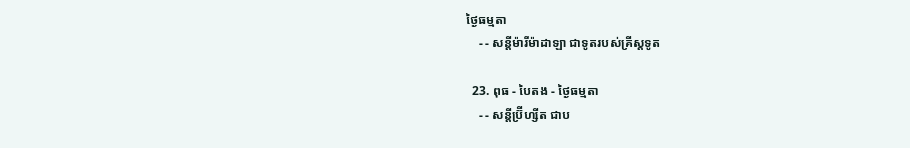ថ្ងៃធម្មតា
    - - សន្ដីម៉ារីម៉ាដាឡា ជាទូតរបស់គ្រីស្ដទូត

  23. ពុធ - បៃតង - ថ្ងៃធម្មតា
    - - សន្ដីប្រ៊ីហ្សីត ជាប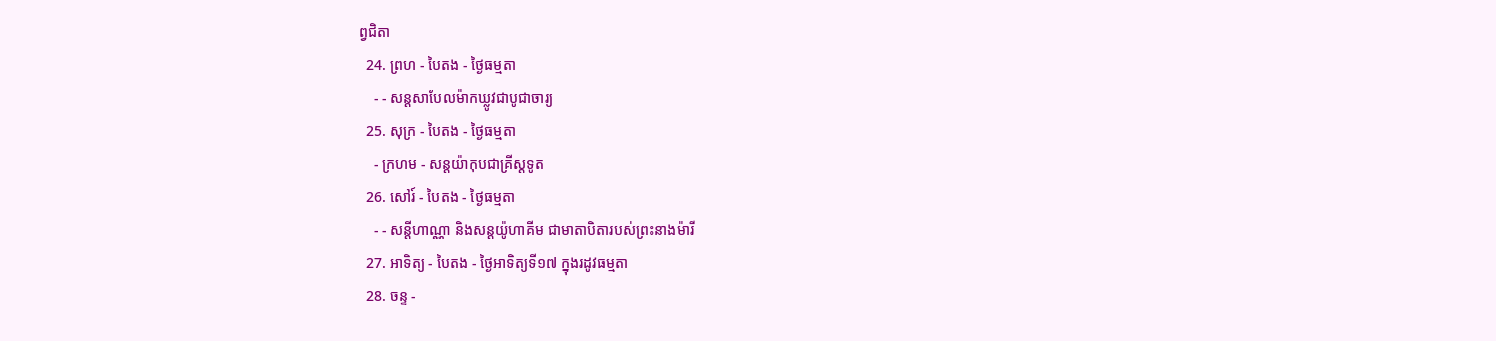ព្វជិតា
  24. ព្រហ - បៃតង - ថ្ងៃធម្មតា
    - - សន្ដសាបែលម៉ាកឃ្លូវជាបូជាចារ្យ
  25. សុក្រ - បៃតង - ថ្ងៃធម្មតា
    - ក្រហម - សន្ដយ៉ាកុបជាគ្រីស្ដទូត
  26. សៅរ៍ - បៃតង - ថ្ងៃធម្មតា
    - - សន្ដីហាណ្ណា និងសន្ដយ៉ូហាគីម ជាមាតាបិតារបស់ព្រះនាងម៉ារី
  27. អាទិត្យ - បៃតង - ថ្ងៃអាទិត្យទី១៧ ក្នុងរដូវធម្មតា
  28. ចន្ទ -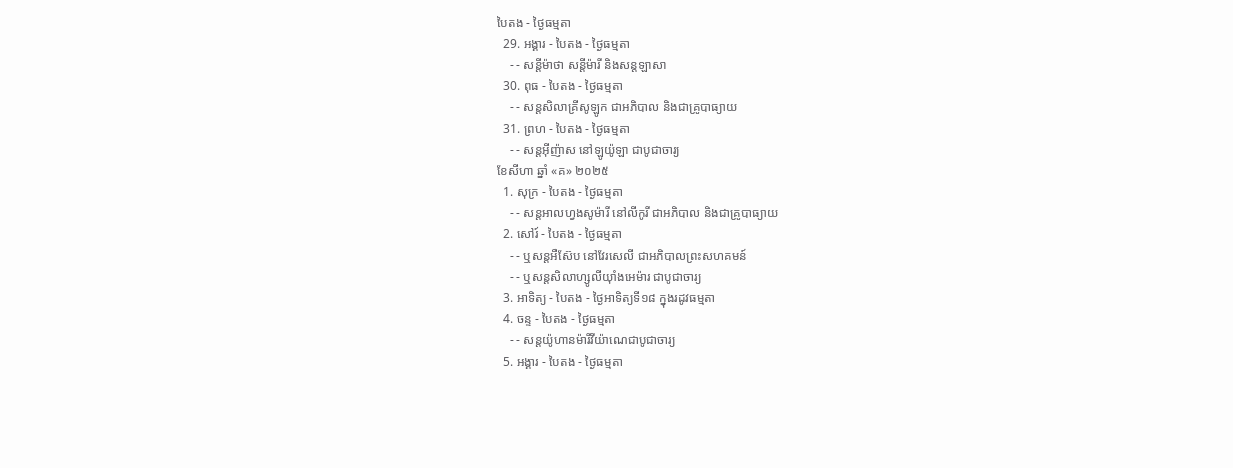បៃតង - ថ្ងៃធម្មតា
  29. អង្គារ - បៃតង - ថ្ងៃធម្មតា
    - - សន្ដីម៉ាថា សន្ដីម៉ារី និងសន្ដឡាសា
  30. ពុធ - បៃតង - ថ្ងៃធម្មតា
    - - សន្ដសិលាគ្រីសូឡូក ជាអភិបាល និងជាគ្រូបាធ្យាយ
  31. ព្រហ - បៃតង - ថ្ងៃធម្មតា
    - - សន្ដអ៊ីញ៉ាស នៅឡូយ៉ូឡា ជាបូជាចារ្យ
ខែសីហា ឆ្នាំ «គ» ២០២៥
  1. សុក្រ - បៃតង - ថ្ងៃធម្មតា
    - - សន្ដអាលហ្វងសូម៉ារី នៅលីកូរី ជាអភិបាល និងជាគ្រូបាធ្យាយ
  2. សៅរ៍ - បៃតង - ថ្ងៃធម្មតា
    - - ឬសន្ដអឺស៊ែប នៅវែរសេលី ជាអភិបាលព្រះសហគមន៍
    - - ឬសន្ដសិលាហ្សូលីយ៉ាំងអេម៉ារ ជាបូជាចារ្យ
  3. អាទិត្យ - បៃតង - ថ្ងៃអាទិត្យទី១៨ ក្នុងរដូវធម្មតា
  4. ចន្ទ - បៃតង - ថ្ងៃធម្មតា
    - - សន្ដយ៉ូហានម៉ារីវីយ៉ាណេជាបូជាចារ្យ
  5. អង្គារ - បៃតង - ថ្ងៃធម្មតា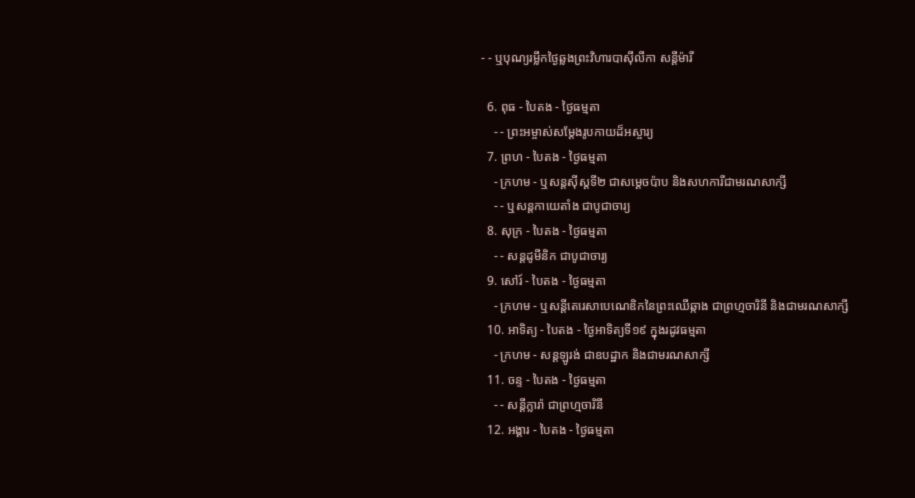- - ឬបុណ្យរម្លឹកថ្ងៃឆ្លងព្រះវិហារបាស៊ីលីកា សន្ដីម៉ារី

  6. ពុធ - បៃតង - ថ្ងៃធម្មតា
    - - ព្រះអម្ចាស់សម្ដែងរូបកាយដ៏អស្ចារ្យ
  7. ព្រហ - បៃតង - ថ្ងៃធម្មតា
    - ក្រហម - ឬសន្ដស៊ីស្ដទី២ ជាសម្ដេចប៉ាប និងសហការីជាមរណសាក្សី
    - - ឬសន្ដកាយេតាំង ជាបូជាចារ្យ
  8. សុក្រ - បៃតង - ថ្ងៃធម្មតា
    - - សន្ដដូមីនិក ជាបូជាចារ្យ
  9. សៅរ៍ - បៃតង - ថ្ងៃធម្មតា
    - ក្រហម - ឬសន្ដីតេរេសាបេណេឌិកនៃព្រះឈើឆ្កាង ជាព្រហ្មចារិនី និងជាមរណសាក្សី
  10. អាទិត្យ - បៃតង - ថ្ងៃអាទិត្យទី១៩ ក្នុងរដូវធម្មតា
    - ក្រហម - សន្ដឡូរង់ ជាឧបដ្ឋាក និងជាមរណសាក្សី
  11. ចន្ទ - បៃតង - ថ្ងៃធម្មតា
    - - សន្ដីក្លារ៉ា ជាព្រហ្មចារិនី
  12. អង្គារ - បៃតង - ថ្ងៃធម្មតា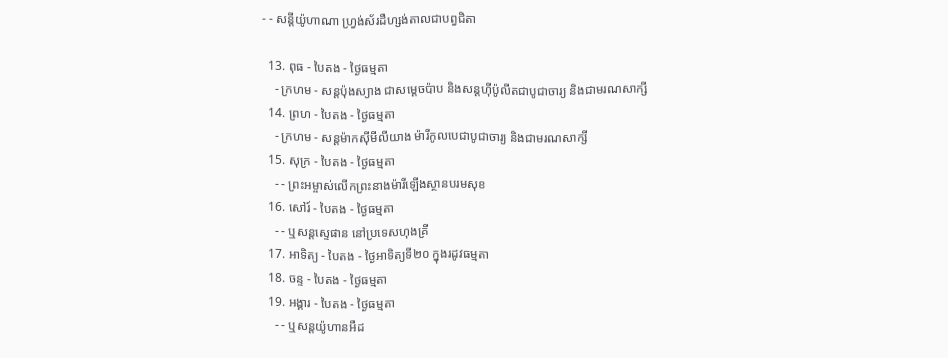- - សន្ដីយ៉ូហាណា ហ្វ្រង់ស័រដឺហ្សង់តាលជាបព្វជិតា

  13. ពុធ - បៃតង - ថ្ងៃធម្មតា
    - ក្រហម - សន្ដប៉ុងស្យាង ជាសម្ដេចប៉ាប និងសន្ដហ៊ីប៉ូលីតជាបូជាចារ្យ និងជាមរណសាក្សី
  14. ព្រហ - បៃតង - ថ្ងៃធម្មតា
    - ក្រហម - សន្ដម៉ាកស៊ីមីលីយាង ម៉ារីកូលបេជាបូជាចារ្យ និងជាមរណសាក្សី
  15. សុក្រ - បៃតង - ថ្ងៃធម្មតា
    - - ព្រះអម្ចាស់លើកព្រះនាងម៉ារីឡើងស្ថានបរមសុខ
  16. សៅរ៍ - បៃតង - ថ្ងៃធម្មតា
    - - ឬសន្ដស្ទេផាន នៅប្រទេសហុងគ្រី
  17. អាទិត្យ - បៃតង - ថ្ងៃអាទិត្យទី២០ ក្នុងរដូវធម្មតា
  18. ចន្ទ - បៃតង - ថ្ងៃធម្មតា
  19. អង្គារ - បៃតង - ថ្ងៃធម្មតា
    - - ឬសន្ដយ៉ូហានអឺដ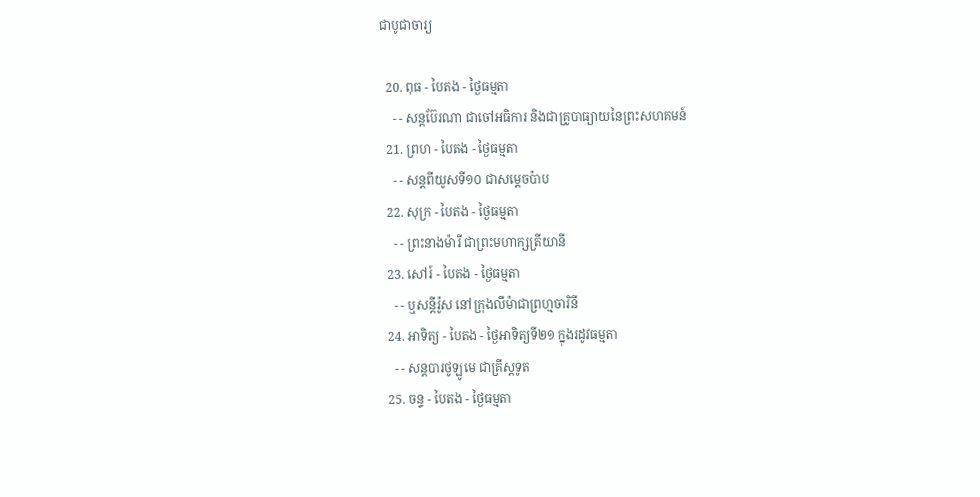ជាបូជាចារ្យ

  20. ពុធ - បៃតង - ថ្ងៃធម្មតា
    - - សន្ដប៊ែរណា ជាចៅអធិការ និងជាគ្រូបាធ្យាយនៃព្រះសហគមន៍
  21. ព្រហ - បៃតង - ថ្ងៃធម្មតា
    - - សន្ដពីយូសទី១០ ជាសម្ដេចប៉ាប
  22. សុក្រ - បៃតង - ថ្ងៃធម្មតា
    - - ព្រះនាងម៉ារី ជាព្រះមហាក្សត្រីយានី
  23. សៅរ៍ - បៃតង - ថ្ងៃធម្មតា
    - - ឬសន្ដីរ៉ូស នៅក្រុងលីម៉ាជាព្រហ្មចារិនី
  24. អាទិត្យ - បៃតង - ថ្ងៃអាទិត្យទី២១ ក្នុងរដូវធម្មតា
    - - សន្ដបារថូឡូមេ ជាគ្រីស្ដទូត
  25. ចន្ទ - បៃតង - ថ្ងៃធម្មតា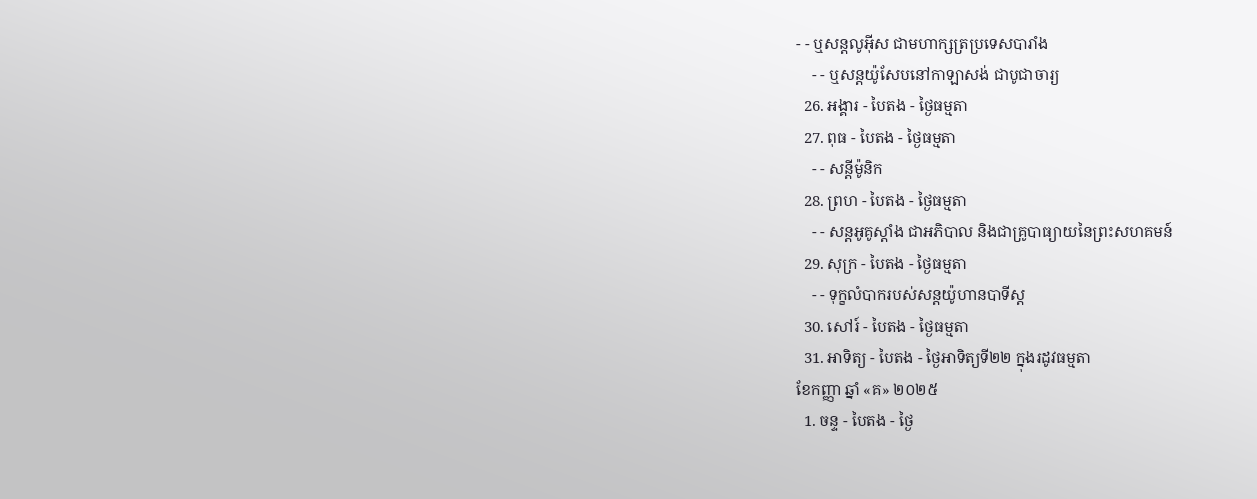- - ឬសន្ដលូអ៊ីស ជាមហាក្សត្រប្រទេសបារាំង
    - - ឬសន្ដយ៉ូសែបនៅកាឡាសង់ ជាបូជាចារ្យ
  26. អង្គារ - បៃតង - ថ្ងៃធម្មតា
  27. ពុធ - បៃតង - ថ្ងៃធម្មតា
    - - សន្ដីម៉ូនិក
  28. ព្រហ - បៃតង - ថ្ងៃធម្មតា
    - - សន្ដអូគូស្ដាំង ជាអភិបាល និងជាគ្រូបាធ្យាយនៃព្រះសហគមន៍
  29. សុក្រ - បៃតង - ថ្ងៃធម្មតា
    - - ទុក្ខលំបាករបស់សន្ដយ៉ូហានបាទីស្ដ
  30. សៅរ៍ - បៃតង - ថ្ងៃធម្មតា
  31. អាទិត្យ - បៃតង - ថ្ងៃអាទិត្យទី២២ ក្នុងរដូវធម្មតា
ខែកញ្ញា ឆ្នាំ «គ» ២០២៥
  1. ចន្ទ - បៃតង - ថ្ងៃ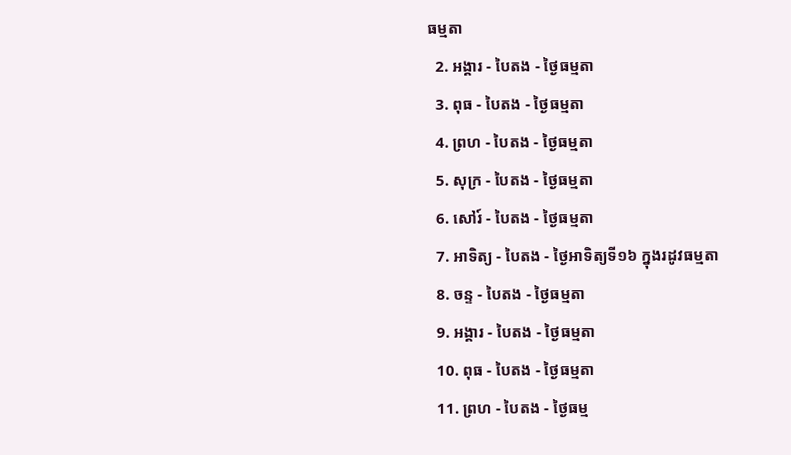ធម្មតា
  2. អង្គារ - បៃតង - ថ្ងៃធម្មតា
  3. ពុធ - បៃតង - ថ្ងៃធម្មតា
  4. ព្រហ - បៃតង - ថ្ងៃធម្មតា
  5. សុក្រ - បៃតង - ថ្ងៃធម្មតា
  6. សៅរ៍ - បៃតង - ថ្ងៃធម្មតា
  7. អាទិត្យ - បៃតង - ថ្ងៃអាទិត្យទី១៦ ក្នុងរដូវធម្មតា
  8. ចន្ទ - បៃតង - ថ្ងៃធម្មតា
  9. អង្គារ - បៃតង - ថ្ងៃធម្មតា
  10. ពុធ - បៃតង - ថ្ងៃធម្មតា
  11. ព្រហ - បៃតង - ថ្ងៃធម្ម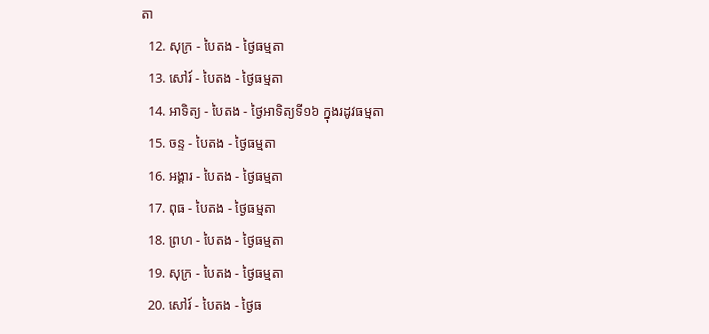តា
  12. សុក្រ - បៃតង - ថ្ងៃធម្មតា
  13. សៅរ៍ - បៃតង - ថ្ងៃធម្មតា
  14. អាទិត្យ - បៃតង - ថ្ងៃអាទិត្យទី១៦ ក្នុងរដូវធម្មតា
  15. ចន្ទ - បៃតង - ថ្ងៃធម្មតា
  16. អង្គារ - បៃតង - ថ្ងៃធម្មតា
  17. ពុធ - បៃតង - ថ្ងៃធម្មតា
  18. ព្រហ - បៃតង - ថ្ងៃធម្មតា
  19. សុក្រ - បៃតង - ថ្ងៃធម្មតា
  20. សៅរ៍ - បៃតង - ថ្ងៃធ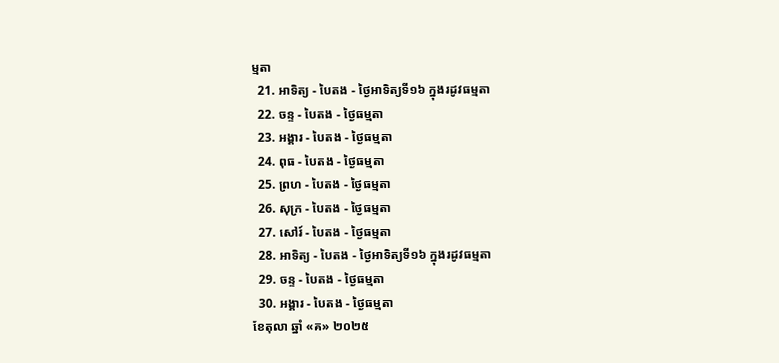ម្មតា
  21. អាទិត្យ - បៃតង - ថ្ងៃអាទិត្យទី១៦ ក្នុងរដូវធម្មតា
  22. ចន្ទ - បៃតង - ថ្ងៃធម្មតា
  23. អង្គារ - បៃតង - ថ្ងៃធម្មតា
  24. ពុធ - បៃតង - ថ្ងៃធម្មតា
  25. ព្រហ - បៃតង - ថ្ងៃធម្មតា
  26. សុក្រ - បៃតង - ថ្ងៃធម្មតា
  27. សៅរ៍ - បៃតង - ថ្ងៃធម្មតា
  28. អាទិត្យ - បៃតង - ថ្ងៃអាទិត្យទី១៦ ក្នុងរដូវធម្មតា
  29. ចន្ទ - បៃតង - ថ្ងៃធម្មតា
  30. អង្គារ - បៃតង - ថ្ងៃធម្មតា
ខែតុលា ឆ្នាំ «គ» ២០២៥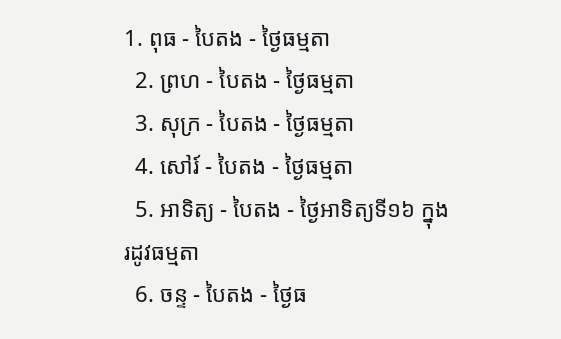1. ពុធ - បៃតង - ថ្ងៃធម្មតា
  2. ព្រហ - បៃតង - ថ្ងៃធម្មតា
  3. សុក្រ - បៃតង - ថ្ងៃធម្មតា
  4. សៅរ៍ - បៃតង - ថ្ងៃធម្មតា
  5. អាទិត្យ - បៃតង - ថ្ងៃអាទិត្យទី១៦ ក្នុងរដូវធម្មតា
  6. ចន្ទ - បៃតង - ថ្ងៃធ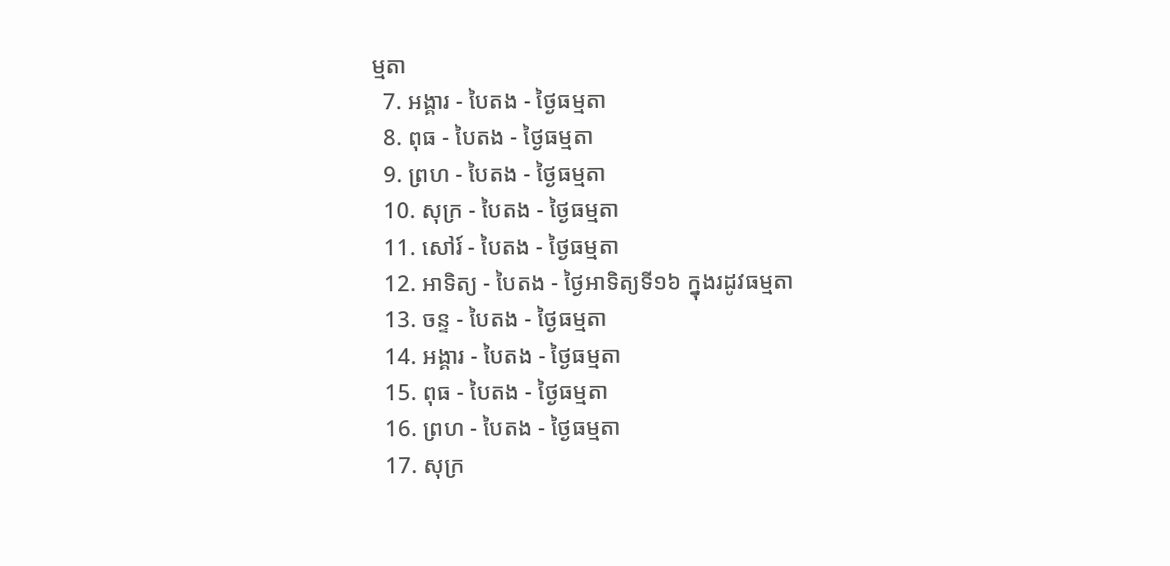ម្មតា
  7. អង្គារ - បៃតង - ថ្ងៃធម្មតា
  8. ពុធ - បៃតង - ថ្ងៃធម្មតា
  9. ព្រហ - បៃតង - ថ្ងៃធម្មតា
  10. សុក្រ - បៃតង - ថ្ងៃធម្មតា
  11. សៅរ៍ - បៃតង - ថ្ងៃធម្មតា
  12. អាទិត្យ - បៃតង - ថ្ងៃអាទិត្យទី១៦ ក្នុងរដូវធម្មតា
  13. ចន្ទ - បៃតង - ថ្ងៃធម្មតា
  14. អង្គារ - បៃតង - ថ្ងៃធម្មតា
  15. ពុធ - បៃតង - ថ្ងៃធម្មតា
  16. ព្រហ - បៃតង - ថ្ងៃធម្មតា
  17. សុក្រ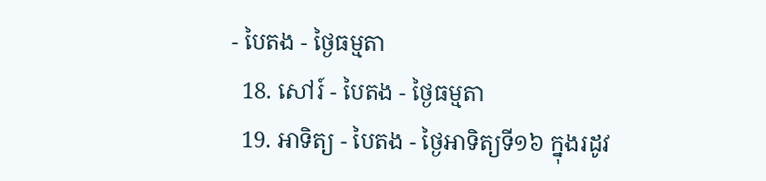- បៃតង - ថ្ងៃធម្មតា
  18. សៅរ៍ - បៃតង - ថ្ងៃធម្មតា
  19. អាទិត្យ - បៃតង - ថ្ងៃអាទិត្យទី១៦ ក្នុងរដូវ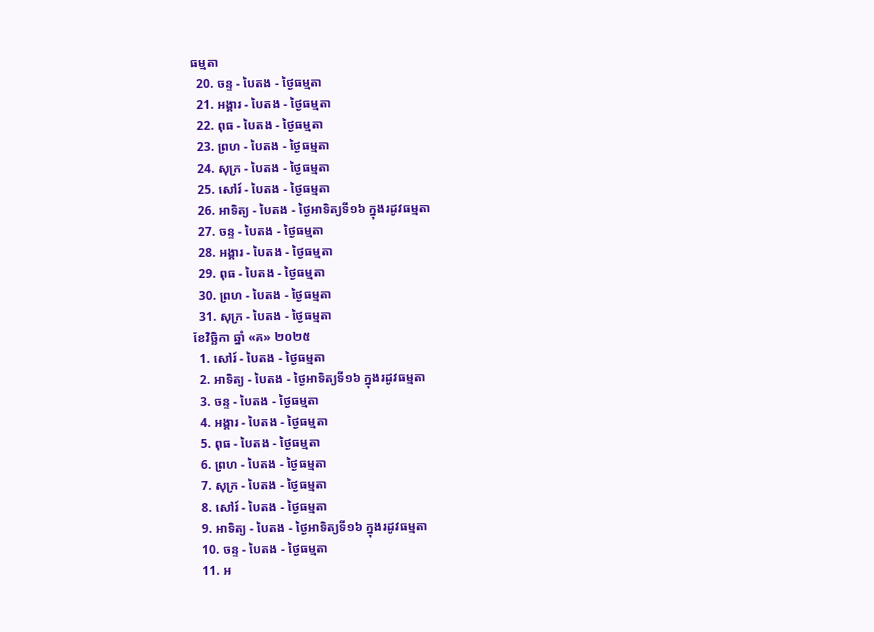ធម្មតា
  20. ចន្ទ - បៃតង - ថ្ងៃធម្មតា
  21. អង្គារ - បៃតង - ថ្ងៃធម្មតា
  22. ពុធ - បៃតង - ថ្ងៃធម្មតា
  23. ព្រហ - បៃតង - ថ្ងៃធម្មតា
  24. សុក្រ - បៃតង - ថ្ងៃធម្មតា
  25. សៅរ៍ - បៃតង - ថ្ងៃធម្មតា
  26. អាទិត្យ - បៃតង - ថ្ងៃអាទិត្យទី១៦ ក្នុងរដូវធម្មតា
  27. ចន្ទ - បៃតង - ថ្ងៃធម្មតា
  28. អង្គារ - បៃតង - ថ្ងៃធម្មតា
  29. ពុធ - បៃតង - ថ្ងៃធម្មតា
  30. ព្រហ - បៃតង - ថ្ងៃធម្មតា
  31. សុក្រ - បៃតង - ថ្ងៃធម្មតា
ខែវិច្ឆិកា ឆ្នាំ «គ» ២០២៥
  1. សៅរ៍ - បៃតង - ថ្ងៃធម្មតា
  2. អាទិត្យ - បៃតង - ថ្ងៃអាទិត្យទី១៦ ក្នុងរដូវធម្មតា
  3. ចន្ទ - បៃតង - ថ្ងៃធម្មតា
  4. អង្គារ - បៃតង - ថ្ងៃធម្មតា
  5. ពុធ - បៃតង - ថ្ងៃធម្មតា
  6. ព្រហ - បៃតង - ថ្ងៃធម្មតា
  7. សុក្រ - បៃតង - ថ្ងៃធម្មតា
  8. សៅរ៍ - បៃតង - ថ្ងៃធម្មតា
  9. អាទិត្យ - បៃតង - ថ្ងៃអាទិត្យទី១៦ ក្នុងរដូវធម្មតា
  10. ចន្ទ - បៃតង - ថ្ងៃធម្មតា
  11. អ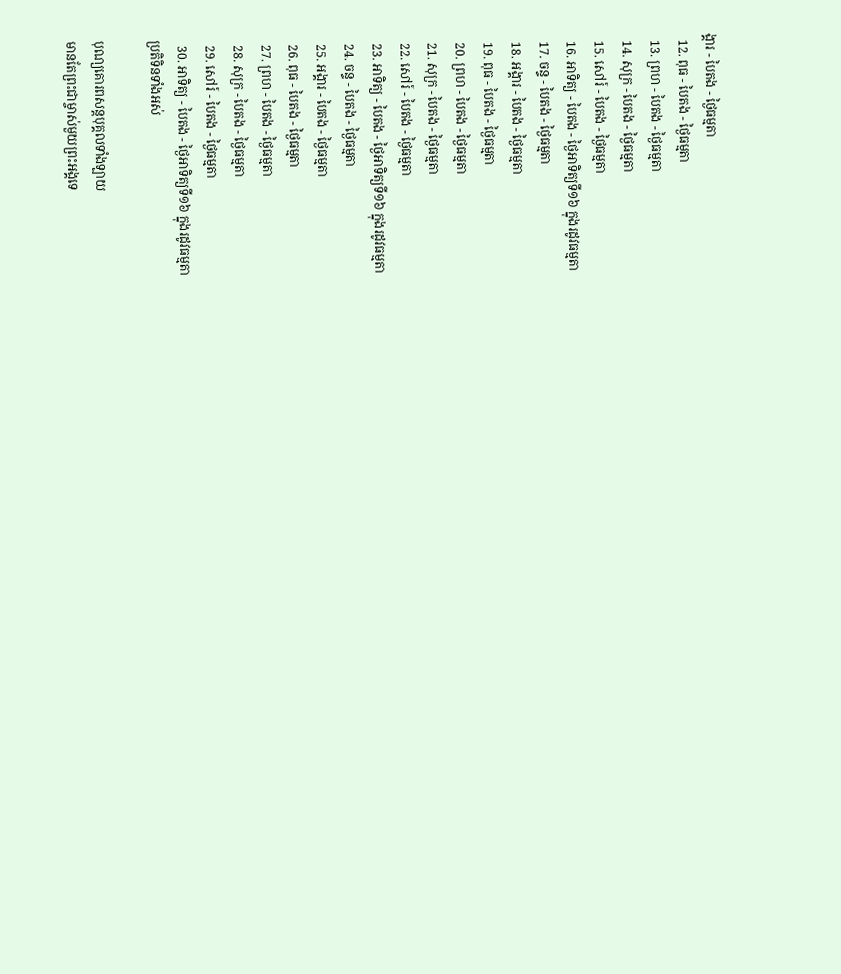ង្គារ - បៃតង - ថ្ងៃធម្មតា
  12. ពុធ - បៃតង - ថ្ងៃធម្មតា
  13. ព្រហ - បៃតង - ថ្ងៃធម្មតា
  14. សុក្រ - បៃតង - ថ្ងៃធម្មតា
  15. សៅរ៍ - បៃតង - ថ្ងៃធម្មតា
  16. អាទិត្យ - បៃតង - ថ្ងៃអាទិត្យទី១៦ ក្នុងរដូវធម្មតា
  17. ចន្ទ - បៃតង - ថ្ងៃធម្មតា
  18. អង្គារ - បៃតង - ថ្ងៃធម្មតា
  19. ពុធ - បៃតង - ថ្ងៃធម្មតា
  20. ព្រហ - បៃតង - ថ្ងៃធម្មតា
  21. សុក្រ - បៃតង - ថ្ងៃធម្មតា
  22. សៅរ៍ - បៃតង - ថ្ងៃធម្មតា
  23. អាទិត្យ - បៃតង - ថ្ងៃអាទិត្យទី១៦ ក្នុងរដូវធម្មតា
  24. ចន្ទ - បៃតង - ថ្ងៃធម្មតា
  25. អង្គារ - បៃតង - ថ្ងៃធម្មតា
  26. ពុធ - បៃតង - ថ្ងៃធម្មតា
  27. ព្រហ - បៃតង - ថ្ងៃធម្មតា
  28. សុក្រ - បៃតង - ថ្ងៃធម្មតា
  29. សៅរ៍ - បៃតង - ថ្ងៃធម្មតា
  30. អាទិត្យ - បៃតង - ថ្ងៃអាទិត្យទី១៦ ក្នុងរដូវធម្មតា
ប្រតិទិនទាំងអស់

បុណ្យគោរពសន្ដបុគ្គលទាំងឡាយ
មានតែព្រះជាម្ចាស់មួយព្រះអង្គទេ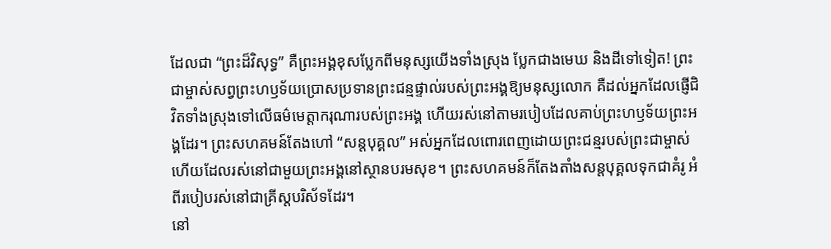ដែលជា “ព្រះដ៏វិសុទ្ធ” គឺព្រះអង្គខុសប្លែកពីមនុស្សយើងទាំងស្រុង ប្លែកជាងមេឃ និងដីទៅទៀត! ព្រះជាម្ចាស់សព្វព្រះហឫទ័យប្រោសប្រទានព្រះជន្មផ្ទាល់របស់ព្រះអង្គឱ្យមនុស្សលោក គឺដល់អ្នកដែលផ្ញើជិវិតទាំងស្រុងទៅលើធម៌មេត្តាករុណារបស់ព្រះអង្គ ហើយរស់នៅតាមរបៀបដែលគាប់ព្រះហឫទ័យព្រះអង្គដែរ។ ព្រះសហគមន៍តែងហៅ “សន្តបុគ្គល” អស់អ្នកដែលពោរពេញដោយព្រះជន្មរបស់ព្រះជាម្ចាស់ ហើយដែលរស់នៅជាមួយព្រះអង្គនៅស្ថានបរមសុខ។ ព្រះសហគមន៍ក៏តែងតាំងសន្តបុគ្គលទុកជាគំរូ អំពីរបៀបរស់នៅជាគ្រីស្តបរិស័ទដែរ។
នៅ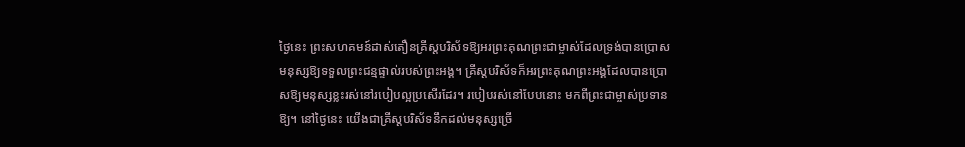ថ្ងៃនេះ ព្រះសហគមន៍ដាស់តឿនគ្រីស្តបរិស័ទឱ្យអរព្រះគុណព្រះជាម្ចាស់ដែលទ្រង់បានប្រោសមនុស្សឱ្យទទួលព្រះជន្មផ្ទាល់របស់ព្រះអង្គ។ គ្រីស្តបរិស័ទក៏អរព្រះគុណព្រះអង្គដែលបានប្រោសឱ្យមនុស្សខ្លះរស់នៅរបៀបល្អប្រសើរដែរ។ របៀបរស់នៅបែបនោះ មកពីព្រះជាម្ចាស់ប្រទានឱ្យ។ នៅថ្ងៃនេះ យើងជាគ្រីស្តបរិស័ទនឹកដល់មនុស្សច្រើ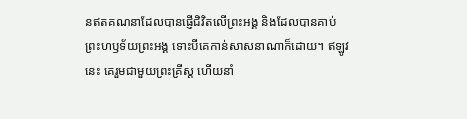នឥតគណនាដែលបានផ្ញើជិវិតលើព្រះអង្គ និងដែលបានគាប់ព្រះហឫទ័យព្រះអង្គ ទោះបីគេកាន់សាសនាណាក៏ដោយ។ ឥឡូវនេះ គេរួមជាមួយព្រះគ្រីស្ត ហើយនាំ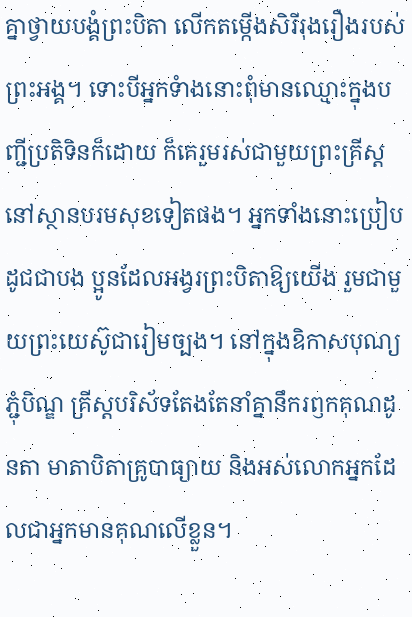គ្នាថ្វាយបង្គំព្រះបិតា លើកតម្កើងសិរីរុងរឿងរបស់ព្រះអង្គ។ ទោះបីអ្នកទំាងនោះពុំមានឈ្មោះក្នុងបញ្ជីប្រតិទិនក៏ដោយ ក៏គេរួមរស់ជាមួយព្រះគ្រីស្តនៅស្ថានបរមសុខទៀតផង។ អ្នកទាំងនោះប្រៀបដូជជាបង ប្អូនដែលអង្វរព្រះបិតាឱ្យយើង រួមជាមួយព្រះយេស៊ូជារៀមច្បង។ នៅក្នុងឧិកាសបុណ្យភ្ជុំបិណ្ឌ គ្រីស្តបរិស័ទតែងតែនាំគ្នានឹករឭកគុណដូនតា មាតាបិតាគ្រូបាធ្យាយ និងអស់លោកអ្នកដែលជាអ្នកមានគុណលើខ្លួន។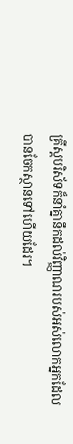គ្រីស្តបរិស័ទក៏នាំគ្នានឹកដល់វិញ្ញាណរបស់អស់លោកអ្នកដែលបានចែកស្ថានទៅហើយដែរ។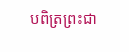បពិត្រព្រះជា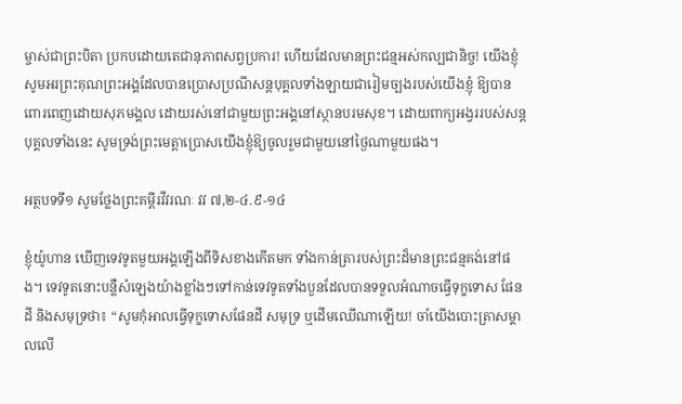ម្ចាស់ជាព្រះបិតា ប្រកបដោយតេជានុភាពសព្វប្រការ! ហើយដែលមានព្រះជន្មអស់កល្បជានិច្ច! យើងខ្ញុំសូមអរព្រះគុណព្រះអង្គដែលបានប្រោសប្រណីសន្តបុគ្គលទាំងឡាយជារៀមច្បងរបស់យើងខ្ញុំ ឱ្យបានពោរពេញដោយសុភមង្គល ដោយរស់នៅជាមួយព្រះអង្គនៅស្ថានបរមសុខ។ ដោយពាក្យអង្វររបស់សន្តបុគ្គលទាំងនេះ សូមទ្រង់ព្រះមេត្តាប្រោសយើងខ្ញុំឱ្យចូលរួមជាមួយនៅថ្ងៃណាមួយផង។

អត្ថបទទី១ សូមថ្លែងព្រះគម្ពីរវីវរណៈ វវ ៧,២-៤.៩-១៤

ខ្ញុំយ៉ូហាន ឃើញទេវទូតមួយអង្គឡើងពីទិសខាងកើតមក ទាំងកាន់ត្រារបស់ព្រះដ៏មានព្រះជន្មគង់នៅផង។ ទេវទូតនោះបន្លឺសំឡេងយ៉ាងខ្លាំងៗទៅកាន់ទេវទូតទាំងបួនដែលបានទទួលអំណាចធ្វើទុក្ខទោស ផែនដី និងសមុទ្រថា៖ “សូមកុំអាលធ្វើទុក្ខទោសផែនដី សមុទ្រ ឬដើមឈើណាឡើយ! ចាំយើងបោះត្រាសម្គាលលើ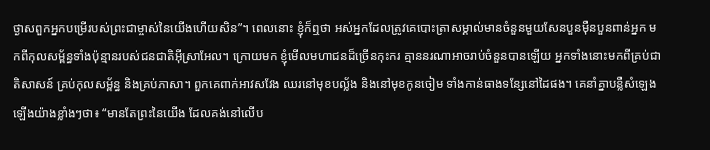ថ្ងាសពួកអ្នកបម្រើរបស់ព្រះជាម្ចាស់នៃយើងហើយសិន”។ ពេលនោះ ខ្ញុំក៏ឮថា អស់អ្នកដែលត្រូវគេបោះត្រាសម្គាល់មានចំនួនមួយសែនបួនម៉ឺនបួនពាន់អ្នក មកពីកុលសម្ព័ន្ធទាំងប៉ុន្មានរបស់ជនជាតិអ៊ីស្រាអែល។ ក្រោយមក ខ្ញុំមើលមហាជនដ៏ច្រើនកុះករ គ្មាននរណាអាចរាប់ចំនួនបានឡើយ អ្នកទាំងនោះមកពីគ្រប់ជាតិសាសន៍ គ្រប់កុលសម្ព័ន្ធ និងគ្រប់ភាសា។ ពួកគេពាក់អាវសវែង ឈរនៅមុខបល្ល័ង និងនៅមុខកូនចៀម ទាំងកាន់ធាងទន្សែនៅដៃផង។ គេនាំគ្នាបន្លឺសំឡេងឡើងយ៉ាងខ្លាំងៗថា៖ “មានតែព្រះនៃយើង ដែលគង់នៅលើប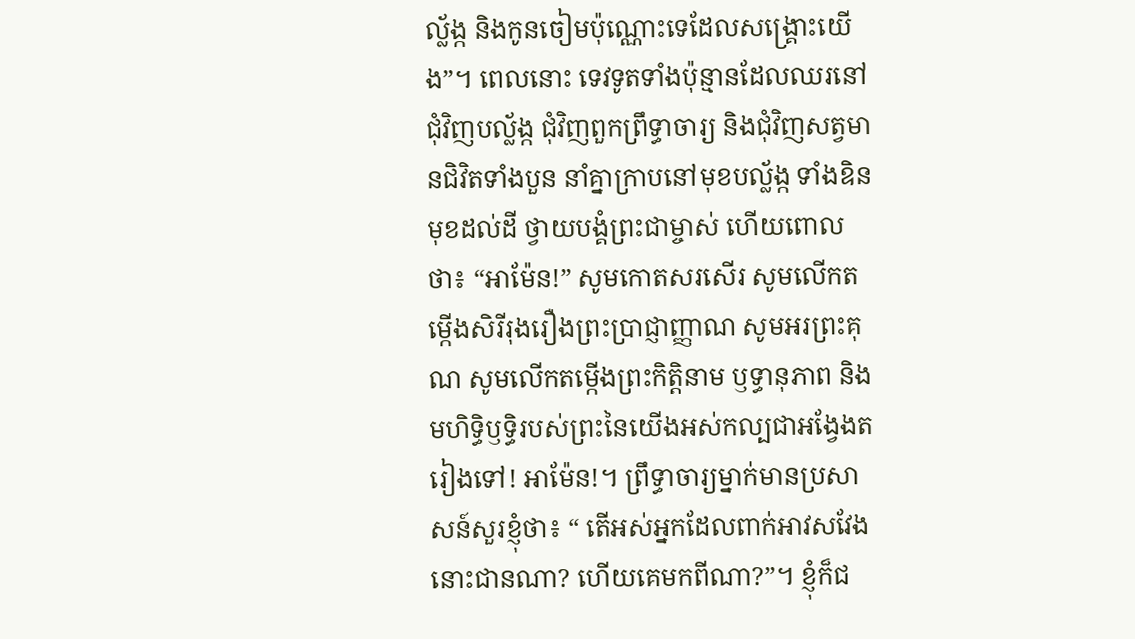ល្ល័ង្ក និងកូនចៀមប៉ុណ្ណោះទេដែលសង្គ្រោះយើង”។ ពេលនោះ ទេវទូតទាំងប៉ុន្មានដែលឈរនៅជុំវិញបល្ល័ង្ក ជុំវិញពួកព្រឹទ្ធាចារ្យ និងជុំវិញសត្វមានជិវិតទាំងបួន នាំគ្នាក្រាបនៅមុខបល្ល័ង្ក ទាំងឧិនមុខដល់ដី ថ្វាយបង្គំព្រះជាម្ចាស់ ហើយពោលថា៖ “អាម៉ែន!” សូមកោតសរសើរ សូមលើកតម្កើងសិរីរុងរឿងព្រះប្រាជ្ញាញ្ញាណ សូមអរព្រះគុណ សូមលើកតម្កើងព្រះកិត្តិនាម ឫទ្ធានុភាព និងមហិទ្ធិឫទ្ធិរបស់ព្រះនៃយើងអស់កល្បជាអង្វែងតរៀងទៅ! អាម៉ែន!។ ព្រឹទ្ធាចារ្យម្នាក់មានប្រសាសន៍សួរខ្ញុំថា៖ “ តើអស់អ្នកដែលពាក់អាវសវែងនោះជានណា? ហើយគេមកពីណា?”។ ខ្ញុំក៏ជ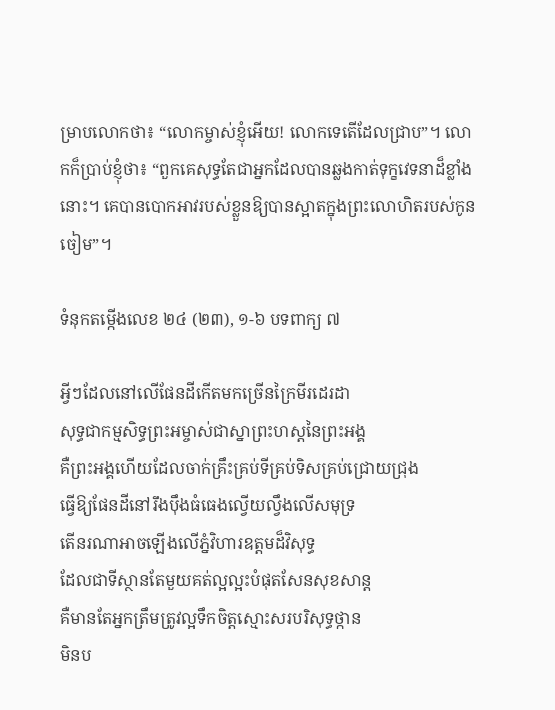ម្រាបលោកថា៖ “លោកម្ចាស់ខ្ញុំអើយ! លោកទេតើដែលជ្រាប”។ លោកក៏ប្រាប់ខ្ញុំថា៖ “ពួកគេសុទ្ធតែជាអ្នកដែលបានឆ្លងកាត់ទុក្ខវេទនាដ៏ខ្លាំងនោះ។ គេបានបោកអាវរបស់ខ្លួនឱ្យបានស្អាតក្នុងព្រះលោហិតរបស់កូនចៀម”។

ទំនុកតម្កើងលេខ ២៤ (២៣), ១-៦ បទពាក្យ ៧

អ្វីៗដែលនៅលើផែនដីកើតមកច្រើនក្រៃមីរដេរដា
សុទ្ធជាកម្មសិទ្ធព្រះអម្ចាស់ជាស្នាព្រះហស្តនៃព្រះអង្គ
គឺព្រះអង្គហើយដែលចាក់គ្រឹះគ្រប់ទីគ្រប់ទិសគ្រប់ជ្រោយជ្រុង
ធ្វើឱ្យផែនដីនៅរឹងប៉ឹងធំធេងល្វើយល្វឹងលើសមុទ្រ
តើនរណាអាចឡើងលើភ្នំវិហារឧត្តមដ៏វិសុទ្ធ
ដែលជាទីស្ថានតែមួយគត់ល្អល្អះបំផុតសែនសុខសាន្ត
គឺមានតែអ្នកត្រឹមត្រូវល្អទឹកចិត្តស្មោះសរបរិសុទ្ធថ្កាន
មិនប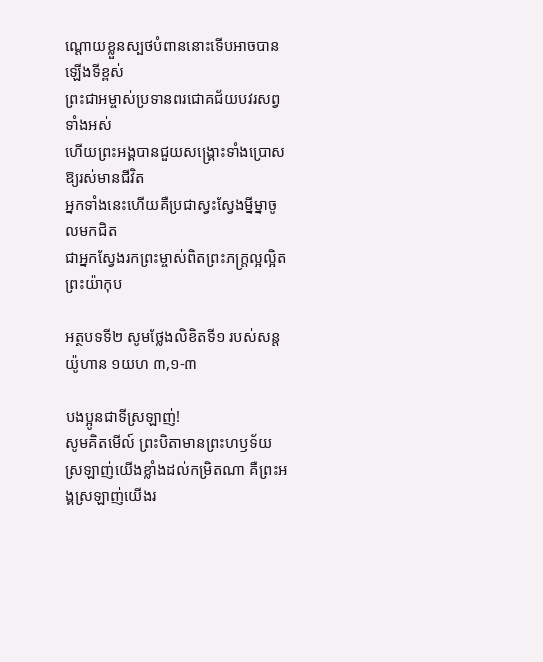ណ្តោយខ្លួនស្បថបំពាននោះទើបអាចបានឡើងទីខ្ពស់
ព្រះជាអម្ចាស់ប្រទានពរជោគជ័យបវរសព្វទាំងអស់
ហើយព្រះអង្គបានជួយសង្គ្រោះទាំងប្រោសឱ្យរស់មានជីវិត
អ្នកទាំងនេះហើយគឺប្រជាស្វះស្វែងម្នីម្នាចូលមកជិត
ជាអ្នកស្វែងរកព្រះម្ចាស់ពិតព្រះភក្ត្រល្អល្អិតព្រះយ៉ាកុប

អត្ថបទទី២ សូមថ្លែងលិខិតទី១ របស់សន្ដយ៉ូហាន ១យហ ៣,១-៣

បងប្អូនជាទីស្រឡាញ់!
សូមគិតមើល៍ ព្រះបិតាមានព្រះហឫទ័យស្រឡាញ់យើងខ្លាំងដល់កម្រិតណា គឺព្រះអង្គស្រឡាញ់យើងរ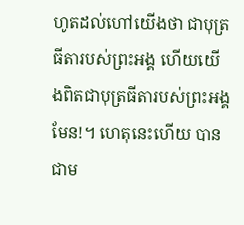ហូតដល់ហៅយើងថា ជាបុត្រធីតារបស់ព្រះអង្គ ហើយយើងពិតជាបុត្រធីតារបស់ព្រះអង្គមែន!។ ហេតុនេះហើយ បានជាម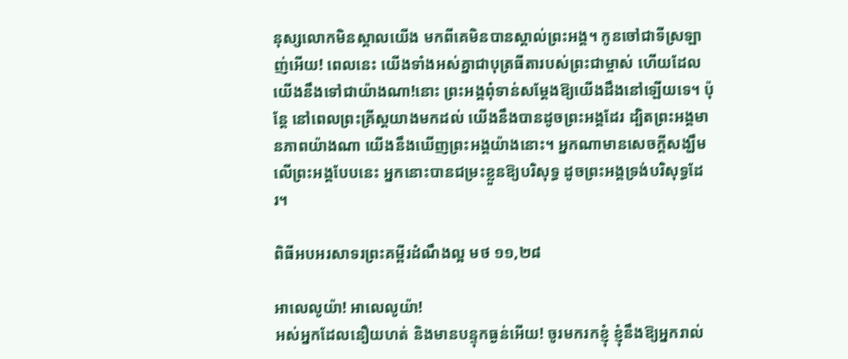នុស្សលោកមិនស្គាលយើង មកពីគេមិនបានស្គាល់ព្រះអង្គ។ កូនចៅជាទីស្រឡាញ់អើយ! ពេលនេះ យើងទាំងអស់គ្នាជាបុត្រធីតារបស់ព្រះជាម្ចាស់ ហើយដែលយើងនឹងទៅជាយ៉ាងណា!នោះ ព្រះអង្គពុំទាន់សម្តែងឱ្យយើងដឹងនៅឡើយទេ។ ប៉ុន្តែ នៅពេលព្រះគ្រីស្តយាងមកដល់ យើងនឹងបានដូចព្រះអង្គដែរ ដ្បិតព្រះអង្គមានភាពយ៉ាងណា យើងនឹងឃើញព្រះអង្គយ៉ាងនោះ។ អ្នកណាមានសេចក្តីសង្ឃឹមលើព្រះអង្គបែបនេះ អ្នកនោះបានជម្រះខ្លួនឱ្យបរិសុទ្ធ ដូចព្រះអង្គទ្រង់បរិសុទ្ធដែរ។

ពិធីអបអរសាទរព្រះគម្ពីរដំណឹងល្អ មថ ១១,២៨

អាលេលូយ៉ា! អាលេលូយ៉ា!
អស់អ្នកដែលនឿយ‌ហត់ និងមានបន្ទុកធ្ងន់អើយ! ចូរមករកខ្ញុំ ខ្ញុំនឹងឱ្យអ្នករាល់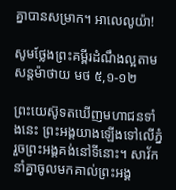គ្នាបានសម្រាក។ អាលេលូយ៉ា!

សូមថ្លែងព្រះគម្ពីរដំណឹងល្អតាមសន្តម៉ាថាយ មថ ៥,១-១២

ព្រះ‌យេស៊ូទតឃើញមហា‌ជនទាំងនេះ ព្រះ‌អង្គយាងឡើងទៅលើភ្នំ រួចព្រះ‌អង្គគង់នៅទីនោះ។ សាវ័កនាំគ្នាចូលមកគាល់ព្រះ‌អង្គ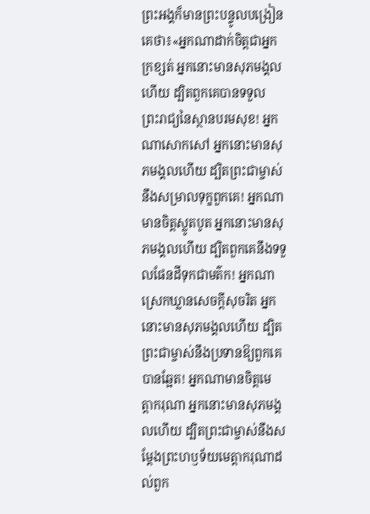ព្រះ‌អង្គក៏មានព្រះ‌បន្ទូលបង្រៀនគេថា៖«អ្នកណាដាក់ចិត្តជាអ្នកក្រ‌ខ្សត់ អ្នកនោះមានសុភមង្គលហើយ ដ្បិតពួកគេបានទទួលព្រះ‌រាជ្យនៃស្ថានបរម‌សុខ! អ្នកណាសោក‌សៅ អ្នកនោះមានសុភមង្គលហើយ ដ្បិតព្រះ‌ជាម្ចាស់នឹងសម្រាលទុក្ខពួកគេ! អ្នកណាមានចិត្តស្លូត‌បូត អ្នកនោះមានសុភមង្គលហើយ ដ្បិតពួកគេនឹងទទួលផែន‌ដីទុកជាមត៌ក! អ្នកណាស្រេកឃ្លានសេចក្ដីសុចរិត អ្នកនោះមានសុភមង្គលហើយ ដ្បិតព្រះ‌ជាម្ចាស់នឹងប្រទានឱ្យពួកគេបានឆ្អែត! អ្នកណាមានចិត្តមេត្តា‌ករុណា អ្នកនោះមានសុភមង្គលហើយ ដ្បិតព្រះ‌ជាម្ចាស់នឹងសម្ដែងព្រះ‌ហឫ‌ទ័យមេត្តា‌ករុណាដល់ពួក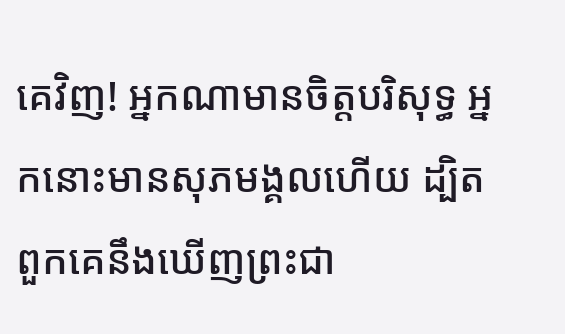គេវិញ! អ្នកណាមានចិត្តបរិសុទ្ធ អ្នកនោះមានសុភមង្គលហើយ ដ្បិតពួកគេនឹងឃើញព្រះ‌ជា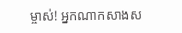ម្ចាស់! អ្នកណាកសាងស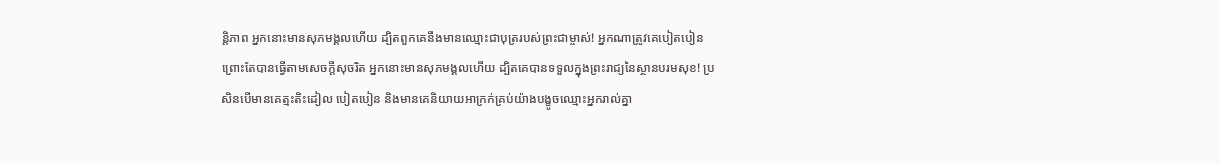ន្តិ‌ភាព អ្នកនោះមានសុភមង្គលហើយ ដ្បិតពួកគេនឹងមានឈ្មោះជាបុត្ររបស់ព្រះ‌ជាម្ចាស់! អ្នកណាត្រូវគេបៀត‌បៀន ព្រោះតែបានធ្វើតាមសេចក្ដីសុចរិត អ្នកនោះមានសុភមង្គលហើយ ដ្បិតគេបានទទួលក្នុងព្រះ‌រាជ្យនៃស្ថានបរម‌សុខ! ប្រសិនបើមានគេត្មះ‌តិះ‌ដៀល បៀត‌បៀន និងមានគេនិយាយអាក្រក់គ្រប់យ៉ាងបង្ខូចឈ្មោះអ្នករាល់គ្នា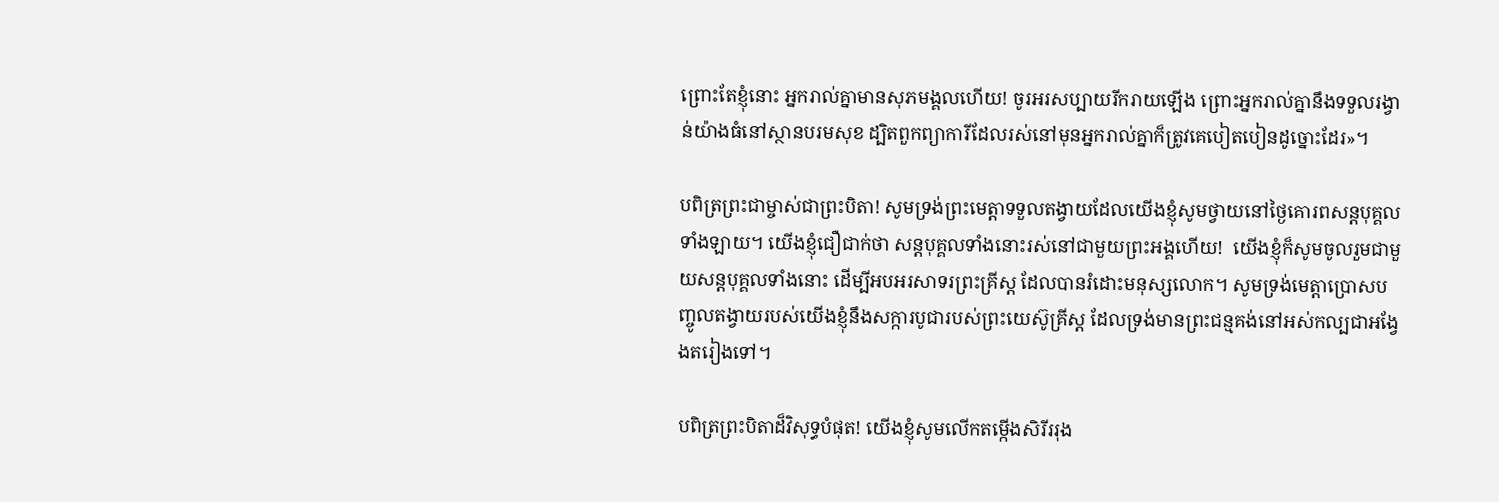ព្រោះតែខ្ញុំនោះ អ្នករាល់គ្នាមានសុភមង្គលហើយ! ចូរអរសប្បាយរីក‌រាយឡើង ព្រោះអ្នករាល់គ្នានឹងទទួលរង្វាន់យ៉ាងធំនៅស្ថានបរម‌សុខ ដ្បិតពួកព្យាការីដែលរស់នៅមុនអ្នករាល់គ្នាក៏ត្រូវគេបៀត‌បៀនដូច្នោះដែរ»។

បពិត្រព្រះជាម្ចាស់ជាព្រះបិតា! សូមទ្រង់ព្រះមេត្តាទទួលតង្វាយដែលយើងខ្ញុំសូមថ្វាយនៅថ្ងៃគោរពសន្តបុគ្គលទាំងឡាយ។ យើងខ្ញុំជឿជាក់ថា សន្តបុគ្គលទាំងនោះរស់នៅជាមួយព្រះអង្គហើយ!  យើងខ្ញុំក៏សូមចូលរួមជាមួយសន្តបុគ្គលទាំងនោះ ដើម្បីអបអរសាទរព្រះគ្រីស្ត ដែលបានរំដោះមនុស្សលោក។ សូមទ្រង់មេត្តាប្រោសបញ្ចូលតង្វាយរបស់យើងខ្ញុំនឹងសក្ការបូជារបស់ព្រះយេស៊ូគ្រីស្ត ដែលទ្រង់មានព្រះជន្មគង់នៅអស់កល្បជាអង្វែងតរៀងទៅ។

បពិត្រព្រះបិតាដ៏វិសុទ្ធបំផុត! យើងខ្ញុំសូមលើកតម្កើងសិរីររុង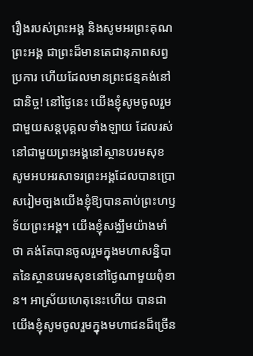រឿងរបស់ព្រះអង្គ និងសូមអរព្រះគុណព្រះអង្គ ជាព្រះដ៏មានតេជានុភាពសព្វប្រការ ហើយដែលមានព្រះជន្មគង់នៅជានិច្ច! នៅថ្ងៃនេះ យើងខ្ញុំសូមចូលរួមជាមួយសន្តបុគ្គលទាំងឡាយ ដែលរស់នៅជាមួយព្រះអង្គនៅស្ថានបរមសុខ សូមអបអរសាទរព្រះអង្គដែលបានប្រោសរៀមច្បងយើងខ្ញុំឱ្យបានគាប់ព្រះហឫទ័យព្រះអង្គ។ យើងខ្ញុំសង្ឈឹមយ៉ាងមាំថា គង់តែបានចូលរួមក្នុងមហាសន្និបាតនៃស្ថានបរមសុខនៅថ្ងៃណាមួយពុំខាន។ អាស្រ័យហេតុនេះហើយ បានជាយើងខ្ញុំសូមចូលរួមក្នុងមហាជនដ៏ច្រើន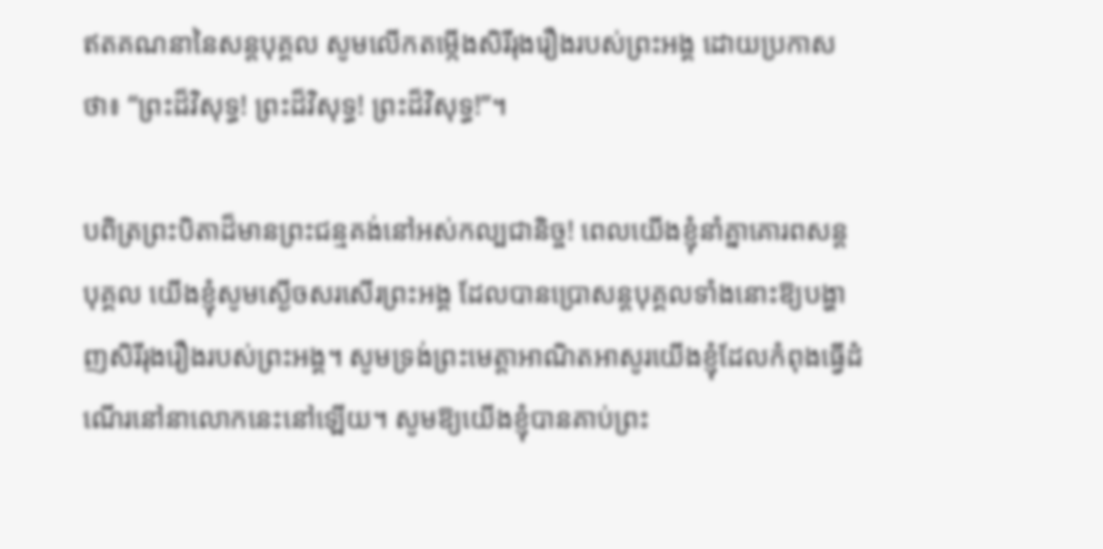ឥតគណនានៃសន្តបុគ្គល សូមលើកតម្កើងសិរីរុងរឿងរបស់ព្រះអង្គ ដោយប្រកាសថា៖ “ព្រះដ៏វិសុទ្ធ! ព្រះដ៏វិសុទ្ធ! ព្រះដ៏វិសុទ្ធ!”។

បពិត្រព្រះបិតាដ៏មានព្រះជន្មគង់នៅអស់កល្បជានិច្ច! ពេលយើងខ្ញុំនាំគ្នាគោរពសន្តបុគ្គល យើងខ្ញុំសូមស្ងើចសរសើរព្រះអង្គ ដែលបានប្រោសន្តបុគ្គលទាំងនោះឱ្យបង្ហាញសិរីរុងរឿងរបស់ព្រះអង្គ។ សូមទ្រង់ព្រះមេត្តាអាណិតអាសូរយើងខ្ញុំដែលកំពុងធ្វើដំណើរនៅនាលោកនេះនៅឡើយ។ សូមឱ្យយើងខ្ញុំបានគាប់ព្រះ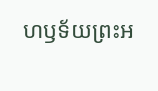ហឫទ័យព្រះអ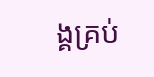ង្គគ្រប់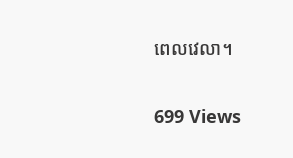ពេលវេលា។

699 Views